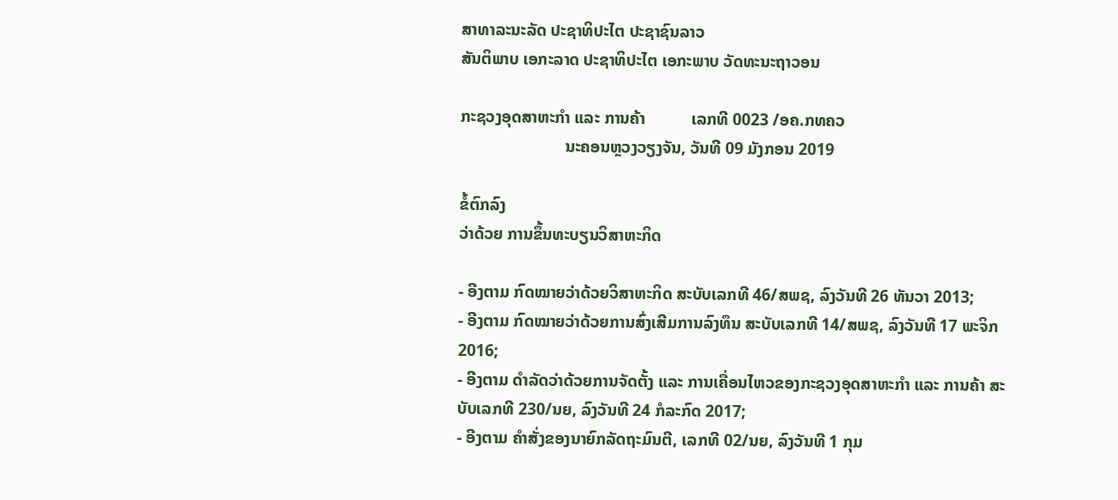ສາທາລະນະລັດ ປະຊາທິປະໄຕ ປະຊາຊົນລາວ
ສັນຕິພາບ ເອກະລາດ ປະຊາທິປະໄຕ ເອກະພາບ ວັດທະນະຖາວອນ

ກະຊວງອຸດສາຫະກໍາ ແລະ ການຄ້າ           ເລກທີ 0023 /ອຄ.ກທຄວ
                         ນະຄອນຫຼວງວຽງຈັນ, ວັນທີ 09 ມັງກອນ 2019

ຂໍ້ຕົກລົງ
ວ່າດ້ວຍ ການຂຶ້ນທະບຽນວິສາຫະກິດ

- ອີງຕາມ ກົດໝາຍວ່າດ້ວຍວິສາຫະກິດ ສະບັບເລກທີ 46/ສພຊ, ລົງວັນທີ 26 ທັນວາ 2013;
- ອີງຕາມ ກົດໝາຍວ່າດ້ວຍການສົ່ງເສີມການລົງທຶນ ສະບັບເລກທີ 14/ສພຊ, ລົງວັນທີ 17 ພະຈິກ 2016;
- ອີງຕາມ ດຳລັດວ່າດ້ວຍການຈັດຕັ້ງ ແລະ ການເຄື່ອນໄຫວຂອງກະຊວງອຸດສາຫະກໍາ ແລະ ການຄ້າ ສະບັບເລກທີ 230/ນຍ, ລົງວັນທີ 24 ກໍລະກົດ 2017;
- ອີງຕາມ ຄໍາສັ່ງຂອງນາຍົກລັດຖະມົນຕີ, ເລກທີ 02/ນຍ, ລົງວັນທີ 1 ກຸມ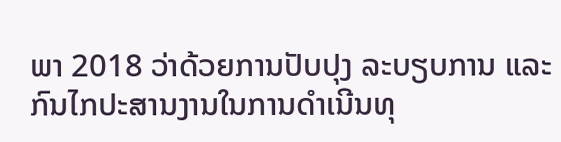ພາ 2018 ວ່າດ້ວຍການປັບປຸງ ລະບຽບການ ແລະ ກົນໄກປະສານງານໃນການດໍາເນີນທຸ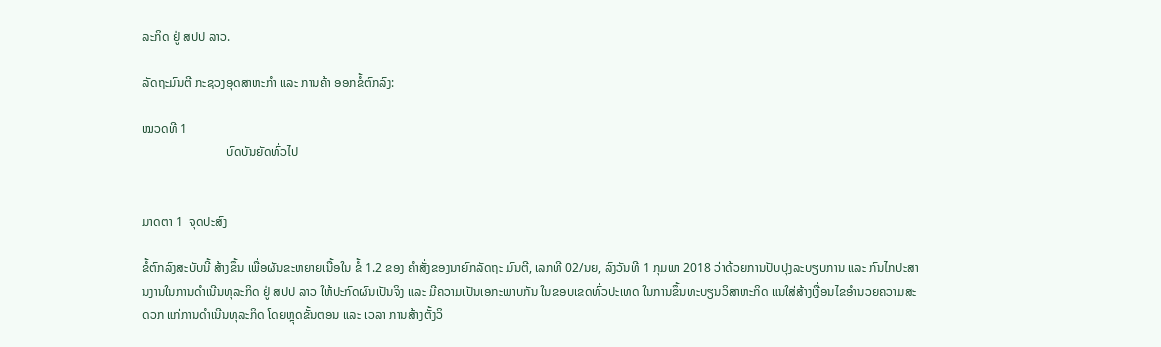ລະກິດ ຢູ່ ສປປ ລາວ.

ລັດຖະມົນຕີ ກະຊວງອຸດສາຫະກໍາ ແລະ ການຄ້າ ອອກຂໍ້ຕົກລົງ:

ໝວດທີ 1
                           ບົດບັນຍັດທົ່ວໄປ


ມາດຕາ 1  ຈຸດປະສົງ

ຂໍ້ຕົກລົງສະບັບນີ້ ສ້າງຂຶ້ນ ເພື່ອຜັນຂະຫຍາຍເນື້ອໃນ ຂໍ້ 1.2 ຂອງ ຄໍາສັ່ງຂອງນາຍົກລັດຖະ ມົນຕີ, ເລກທີ 02/ນຍ, ລົງວັນທີ 1 ກຸມພາ 2018 ວ່າດ້ວຍການປັບປຸງລະບຽບການ ແລະ ກົນໄກປະສານງານໃນການດໍາເນີນທຸລະກິດ ຢູ່ ສປປ ລາວ ໃຫ້ປະກົດຜົນເປັນຈິງ ແລະ ມີຄວາມເປັນເອກະພາບກັນ ໃນຂອບເຂດທົ່ວປະເທດ ໃນການຂຶ້ນທະບຽນວິສາຫະກິດ ແນໃສ່ສ້າງເງື່ອນໄຂອຳນວຍຄວາມສະດວກ ແກ່ການດຳເນີນທຸລະກິດ ໂດຍຫຼຸດຂັ້ນຕອນ ແລະ ເວລາ ການສ້າງຕັ້ງວິ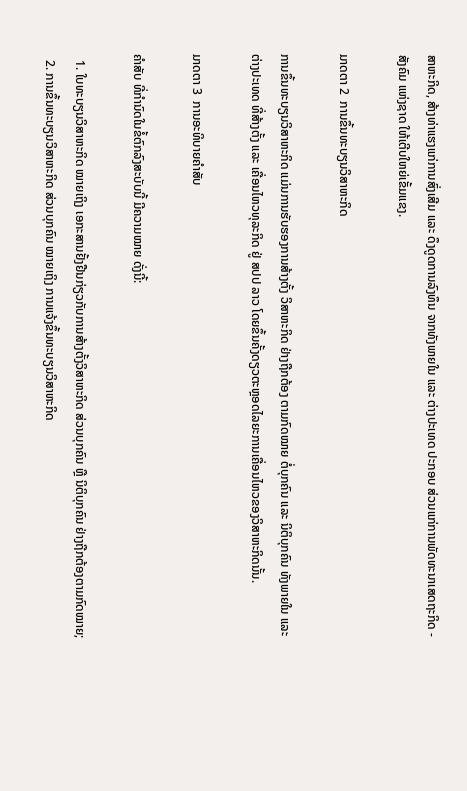ສາຫະກິດ, ສ້າງທ່າແຮງແກ່ການສົ່ງເສີມ ແລະ ດຶງດູດການລົງທຶນ ຈາກທັງພາຍໃນ ແລະ ຕ່າງປະເທດ ປະກອບ ສ່ວນແກ່ການພັດທະນາເສດຖະກິດ - ສັງຄົມ ແຫ່ງຊາດ ໃຫ້ເຕີບໃຫຍ່ເຂັ້ມແຂງ.

ມາດຕາ 2  ການຂຶ້ນທະບຽນວິສາຫະກິດ

ການຂຶ້ນທະບຽນວິສາຫະກິດ ແມ່ນການຮັບຮອງການສ້າງຕັ້ງ ວິສາຫະກິດ ຢ່າງຖືກຕ້ອງ ຕາມກົດໝາຍ ຕໍ່ບຸກຄົນ ແລະ ນິຕິບຸກຄົນ ທັງພາຍໃນ ແລະ ຕ່າງປະເທດ ທີ່ສ້າງຕັ້ງ ແລະ ເຄື່ອນໄຫວທຸລະກິດ ຢູ່ ສປປ ລາວ ໂດຍຂຶ້ນຄັ້ງດຽວຕະຫຼອດໄລຍະການເຄື່ອນໄຫວຂອງວິສາຫະກິດນັ້ນ.

ມາດຕາ 3  ການອະທິບາຍຄຳສັບ

ຄຳສັບ ທີ່ກຳນົດໃນຂໍ້ຕົກລົງສະບັບນີ້ ມີຄວາມໝາຍ ດັ່ງນີ້:

  1. ໃບທະບຽນວິສາຫະກິດ ໝາຍເຖິງ ເອກະສານຢັ້ງຢືນກ່ຽວກັບການສ້າງຕັ້ງວິສາຫະກິດ ສ່ວນບຸກຄົນ ຫຼື ນິຕິບຸກຄົນ ຢ່າງຖືກຕ້ອງຕາມກົດໝາຍ;
  2. ການຂຶ້ນທະບຽນວິສາຫະກິດ ສ່ວນບຸກຄົນ ໝາຍເຖິງ ການແຈ້ງຂຶ້ນທະບຽນວິສາຫະກິດ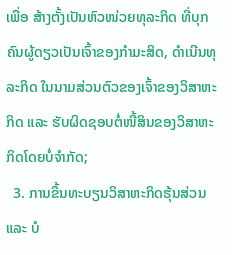ເພື່ອ ສ້າງຕັ້ງເປັນຫົວໜ່ວຍທຸລະກິດ ທີ່ບຸກຄົນຜູ້ດຽວເປັນເຈົ້າຂອງກຳມະສິດ, ດໍາເນີນທຸລະກິດ ໃນນາມສ່ວນຕົວຂອງເຈົ້າຂອງວິສາຫະກິດ ແລະ ຮັບຜິດຊອບຕໍ່ໜີ້ສິນຂອງວິສາຫະກິດໂດຍບໍ່ຈຳກັດ;
  3. ການຂຶ້ນທະບຽນວິສາຫະກິດຮຸ້ນສ່ວນ ແລະ ບໍ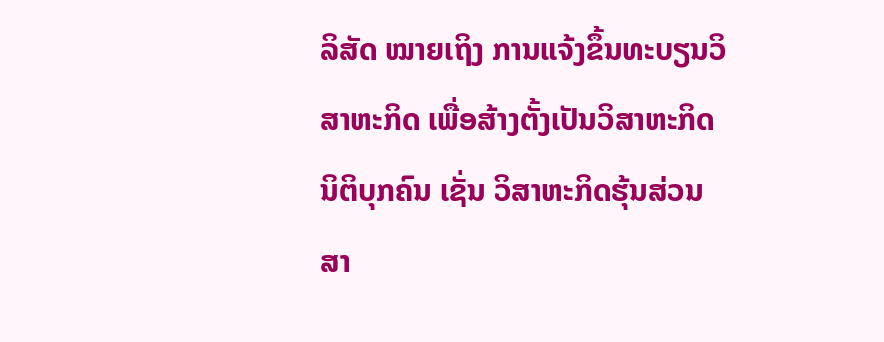ລິສັດ ໝາຍເຖິງ ການແຈ້ງຂຶ້ນທະບຽນວິສາຫະກິດ ເພື່ອສ້າງຕັ້ງເປັນວິສາຫະກິດນິຕິບຸກຄົນ ເຊັ່ນ ວິສາຫະກິດຮຸ້ນສ່ວນສາ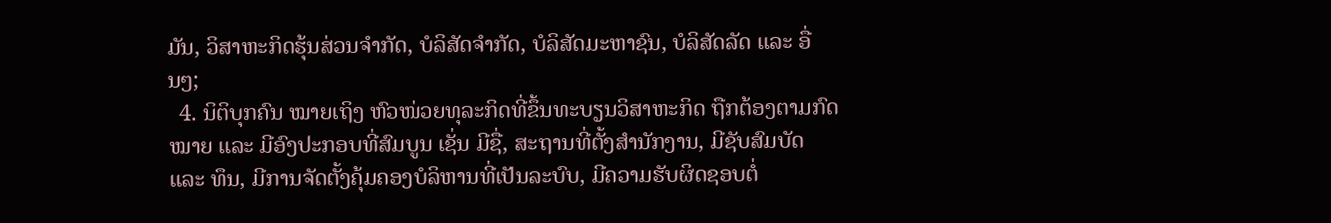ມັນ, ວິສາຫະກິດຮຸ້ນສ່ວນຈຳກັດ, ບໍລິສັດຈຳກັດ, ບໍລິສັດມະຫາຊົນ, ບໍລິສັດລັດ ແລະ ອື່ນໆ;
  4. ນິຕິບຸກຄົນ ໝາຍເຖິງ ຫົວໜ່ວຍທຸລະກິດທີ່ຂຶ້ນທະບຽນວິສາຫະກິດ ຖືກຕ້ອງຕາມກົດໝາຍ ແລະ ມີອົງປະກອບທີ່ສົມບູນ ເຊັ່ນ ມີຊື່, ສະຖານທີ່ຕັ້ງສຳນັກງານ, ມີຊັບສົມບັດ ແລະ ທຶນ, ມີການຈັດຕັ້ງຄຸ້ມຄອງບໍລິຫານທີ່ເປັນລະບົບ, ມີຄວາມຮັບຜິດຊອບຕໍ່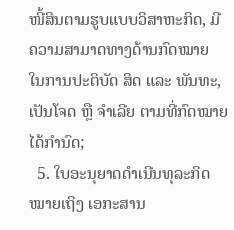ໜີ້ສິນຕາມຮູບແບບວິສາຫະກິດ, ມີຄວາມສາມາດທາງດ້ານກົດໝາຍ ໃນການປະຕິບັດ ສິດ ແລະ ພັນທະ, ເປັນໂຈດ ຫຼື ຈໍາເລີຍ ຕາມທີ່ກົດໝາຍໄດ້ກຳນົດ;
  5. ໃບອະນຸຍາດດໍາເນີນທຸລະກິດ ໝາຍເຖິງ ເອກະສານ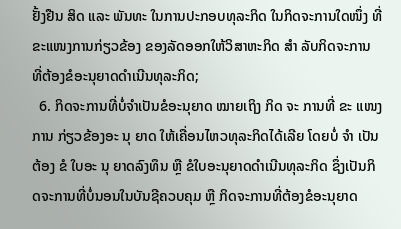ຢັ້ງຢືນ ສິດ ແລະ ພັນທະ ໃນການປະກອບທຸລະກິດ ໃນກິດຈະການໃດໜຶ່ງ ທີ່ຂະແໜງການກ່ຽວຂ້ອງ ຂອງລັດອອກໃຫ້ວິສາຫະກິດ ສຳ ລັບກິດຈະການ ທີ່ຕ້ອງຂໍອະນຸຍາດດຳເນີນທຸລະກິດ;
  6. ກິດຈະການທີ່ບໍ່ຈໍາເປັນຂໍອະນຸຍາດ ໝາຍເຖິງ ກິດ ຈະ ການທີ່ ຂະ ແໜງ ການ ກ່ຽວຂ້ອງອະ ນຸ ຍາດ ໃຫ້ເຄື່ອນໄຫວທຸລະກິດໄດ້ເລີຍ ໂດຍບໍ່ ຈຳ ເປັນ ຕ້ອງ ຂໍ ໃບອະ ນຸ ຍາດລົງທຶນ ຫຼື ຂໍໃບອະນຸຍາດດໍາເນີນທຸລະກິດ ຊຶ່ງເປັນກິດຈະການທີ່ບໍ່ນອນໃນບັນຊີຄວບຄຸມ ຫຼື ກິດຈະການທີ່ຕ້ອງຂໍອະນຸຍາດ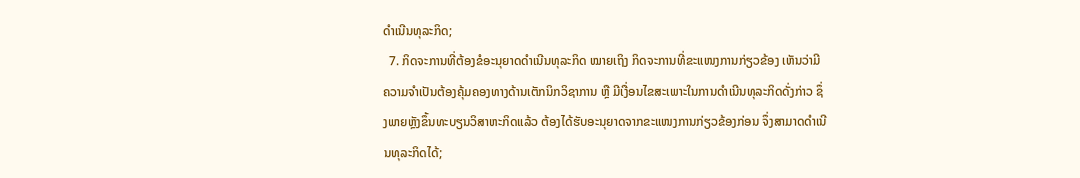ດຳເນີນທຸລະກິດ;
  7. ກິດຈະການທີ່ຕ້ອງຂໍອະນຸຍາດດໍາເນີນທຸລະກິດ ໝາຍເຖິງ ກິດຈະການທີ່ຂະແໜງການກ່ຽວຂ້ອງ ເຫັນວ່າມີຄວາມຈຳເປັນຕ້ອງຄຸ້ມຄອງທາງດ້ານເຕັກນິກວິຊາການ ຫຼື ມີເງື່ອນໄຂສະເພາະໃນການດຳເນີນທຸລະກິດດັ່ງກ່າວ ຊຶ່ງພາຍຫຼັງຂຶ້ນທະບຽນວິສາຫະກິດແລ້ວ ຕ້ອງໄດ້ຮັບອະນຸຍາດຈາກຂະແໜງການກ່ຽວຂ້ອງກ່ອນ ຈຶ່ງສາມາດດໍາເນີນທຸລະກິດໄດ້;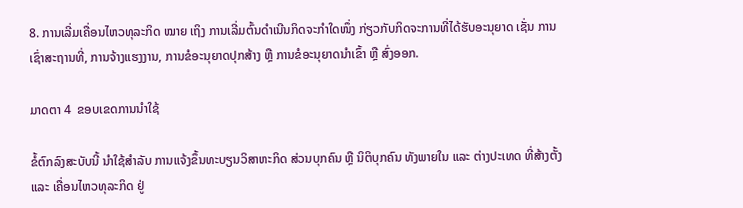8. ການເລີ່ມເຄື່ອນໄຫວທຸລະກິດ ໝາຍ ເຖິງ ການເລີ່ມຕົ້ນດໍາເນີນກິດຈະກໍາໃດໜຶ່ງ ກ່ຽວກັບກິດຈະການທີ່ໄດ້ຮັບອະນຸຍາດ ເຊັ່ນ ການເຊົ່າສະຖານທີ່, ການຈ້າງແຮງງານ, ການຂໍອະນຸຍາດປຸກສ້າງ ຫຼື ການຂໍອະນຸຍາດນໍາເຂົ້າ ຫຼື ສົ່ງອອກ.

ມາດຕາ 4  ຂອບເຂດການນໍາໃຊ້

ຂໍ້ຕົກລົງສະບັບນີ້ ນຳໃຊ້ສຳລັບ ການແຈ້ງຂຶ້ນທະບຽນວິສາຫະກິດ ສ່ວນບຸກຄົນ ຫຼື ນິຕິບຸກຄົນ ທັງພາຍໃນ ແລະ ຕ່າງປະເທດ ທີ່ສ້າງຕັ້ງ ແລະ ເຄື່ອນໄຫວທຸລະກິດ ຢູ່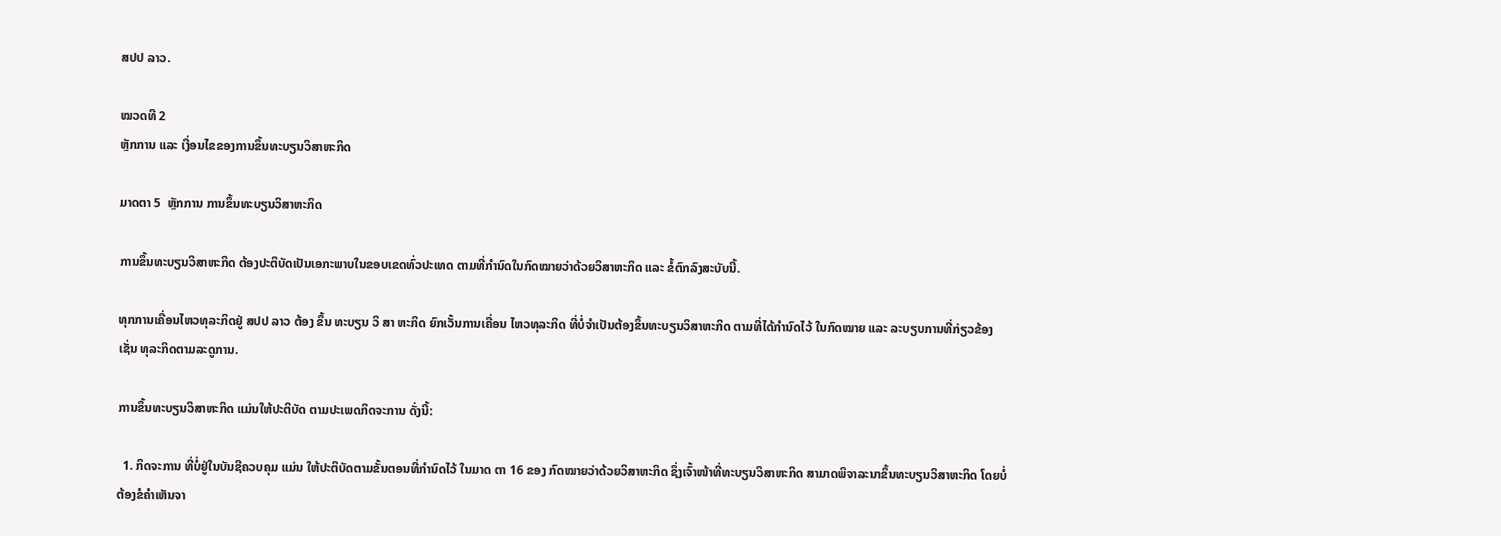ສປປ ລາວ.

ໝວດທີ 2
ຫຼັກການ ແລະ ເງື່ອນໄຂຂອງການຂຶ້ນທະບຽນວິສາຫະກິດ

ມາດຕາ 5  ຫຼັກການ ການຂຶ້ນທະບຽນວິສາຫະກິດ

ການຂຶ້ນທະບຽນວິສາຫະກິດ ຕ້ອງປະຕິບັດເປັນເອກະພາບໃນຂອບເຂດທົ່ວປະເທດ ຕາມທີ່ກຳນົດໃນກົດໝາຍວ່າດ້ວຍວິສາຫະກິດ ແລະ ຂໍ້ຕົກລົງສະບັບນີ້.

ທຸກການເຄື່ອນໄຫວທຸລະກິດຢູ່ ສປປ ລາວ ຕ້ອງ ຂຶ້ນ ທະບຽນ ວິ ສາ ຫະກິດ ຍົກເວັ້ນການເຄື່ອນ ໄຫວທຸລະກິດ ທີ່ບໍ່ຈໍາເປັນຕ້ອງຂຶ້ນທະບຽນວິສາຫະກິດ ຕາມທີ່ໄດ້ກໍານົດໄວ້ ໃນກົດໝາຍ ແລະ ລະບຽບການທີ່ກ່ຽວຂ້ອງ ເຊັ່ນ ທຸລະກິດຕາມລະດູການ.

ການຂຶ້ນທະບຽນວິສາຫະກິດ ແມ່ນໃຫ້ປະຕິບັດ ຕາມປະເພດກິດຈະການ ດັ່ງນີ້:

  1. ກິດຈະການ ທີ່ບໍ່ຢູ່ໃນບັນຊີຄວບຄຸມ ແມ່ນ ໃຫ້ປະຕິບັດຕາມຂັ້ນຕອນທີ່ກຳນົດໄວ້ ໃນມາດ ຕາ 16 ຂອງ ກົດໝາຍວ່າດ້ວຍວິສາຫະກິດ ຊຶ່ງເຈົ້າໜ້າທີ່ທະບຽນວິສາຫະກິດ ສາມາດພິຈາລະນາຂຶ້ນທະບຽນວິສາຫະກິດ ໂດຍບໍ່ຕ້ອງຂໍຄຳເຫັນຈາ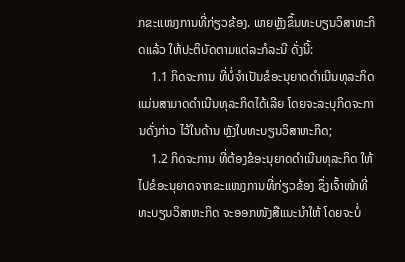ກຂະແໜງການທີ່ກ່ຽວຂ້ອງ. ພາຍຫຼັງຂຶ້ນທະບຽນວິສາຫະກິດແລ້ວ ໃຫ້ປະຕິບັດຕາມແຕ່ລະກໍລະນີ ດັ່ງນີ້:
    1.1 ກິດຈະການ ທີ່ບໍ່ຈຳເປັນຂໍອະນຸຍາດດຳເນີນທຸລະກິດ ແມ່ນສາມາດດຳເນີນທຸລະກິດໄດ້ເລີຍ ໂດຍຈະລະບຸກິດຈະການດັ່ງກ່າວ ໄວ້ໃນດ້ານ ຫຼັງໃບທະບຽນວິສາຫະກິດ;
    1.2 ກິດຈະການ ທີ່ຕ້ອງຂໍອະນຸຍາດດຳເນີນທຸລະກິດ ໃຫ້ໄປຂໍອະນຸຍາດຈາກຂະແໜງການທີ່ກ່ຽວຂ້ອງ ຊຶ່ງເຈົ້າໜ້າທີ່ທະບຽນວິສາຫະກິດ ຈະອອກໜັງສືແນະນຳໃຫ້ ໂດຍຈະບໍ່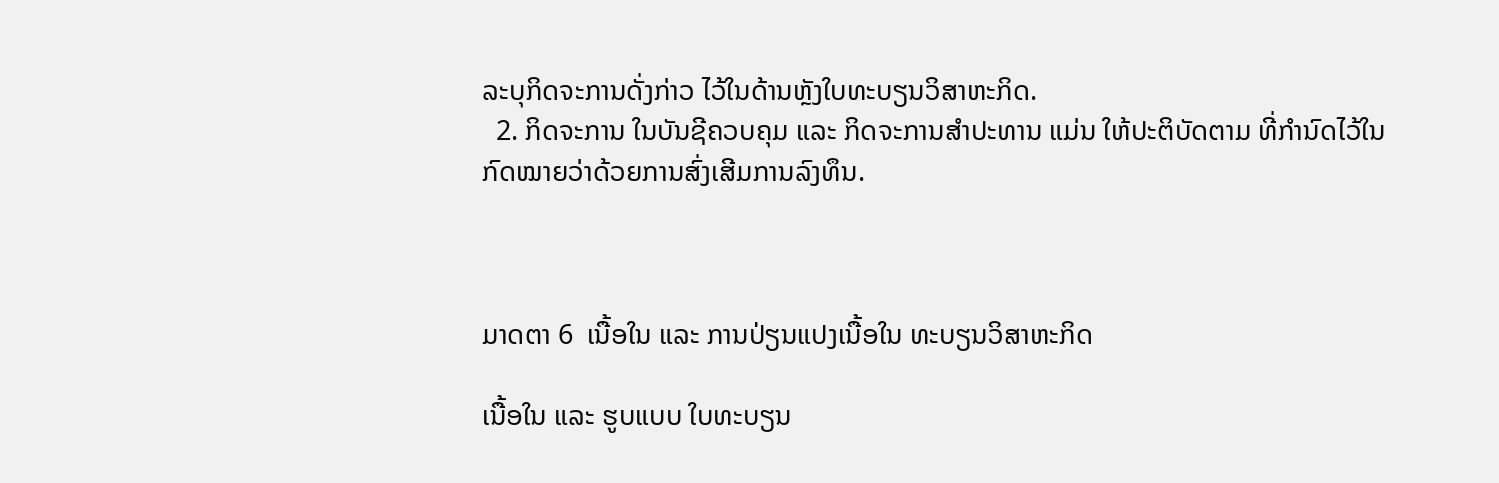ລະບຸກິດຈະການດັ່ງກ່າວ ໄວ້ໃນດ້ານຫຼັງໃບທະບຽນວິສາຫະກິດ.
  2. ກິດຈະການ ໃນບັນຊີຄວບຄຸມ ແລະ ກິດຈະການສຳປະທານ ແມ່ນ ໃຫ້ປະຕິບັດຕາມ ທີ່ກຳນົດໄວ້ໃນ ກົດໝາຍວ່າດ້ວຍການສົ່ງເສີມການລົງທຶນ.



ມາດຕາ 6  ເນື້ອໃນ ແລະ ການປ່ຽນແປງເນື້ອໃນ ທະບຽນວິສາຫະກິດ

ເນື້ອໃນ ແລະ ຮູບແບບ ໃບທະບຽນ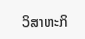ວິສາຫະກິ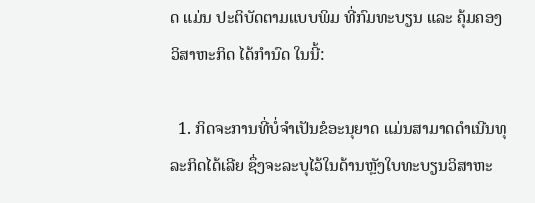ດ ແມ່ນ ປະຕິບັດຕາມແບບພິມ ທີ່ກົມທະບຽນ ແລະ ຄຸ້ມຄອງວິສາຫະກິດ ໄດ້ກໍານົດ ໃນນີ້:

  1. ກິດຈະການທີ່ບໍ່ຈໍາເປັນຂໍອະນຸຍາດ ແມ່ນສາມາດດຳເນີນທຸລະກິດໄດ້ເລີຍ ຊຶ່ງຈະລະບຸໄວ້ໃນດ້ານຫຼັງໃບທະບຽນວິສາຫະ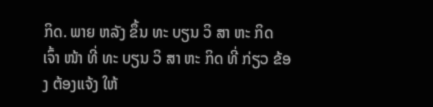ກິດ. ພາຍ ຫລັງ ຂຶ້ນ ທະ ບຽນ ວິ ສາ ຫະ ກິດ ເຈົ້າ ໜ້າ ທີ່ ທະ ບຽນ ວິ ສາ ຫະ ກິດ ທີ່ ກ່ຽວ ຂ້ອງ ຕ້ອງແຈ້ງ ໃຫ້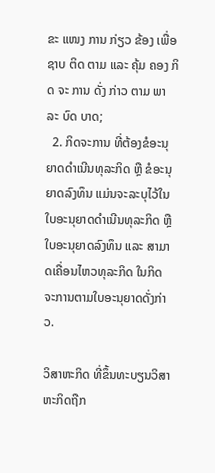ຂະ ແໜງ ການ ກ່ຽວ ຂ້ອງ ເພື່ອ ຊາບ ຕິດ ຕາມ ແລະ ຄຸ້ມ ຄອງ ກິດ ຈະ ການ ດັ່ງ ກ່າວ ຕາມ ພາ ລະ ບົດ ບາດ;
  2. ກິດຈະການ ທີ່ຕ້ອງຂໍອະນຸຍາດດຳເນີນທຸລະກິດ ຫຼື ຂໍອະນຸຍາດລົງທຶນ ແມ່ນຈະລະບຸໄວ້ໃນໃບອະນຸຍາດດໍາເນີນທຸລະກິດ ຫຼື ໃບອະນຸຍາດລົງທຶນ ແລະ ສາມາດເຄື່ອນໄຫວທຸລະກິດ ໃນກິດ ຈະການຕາມໃບອະນຸຍາດດັ່ງກ່າວ.

ວິສາຫະກິດ ທີ່ຂຶ້ນທະບຽນວິສາຫະກິດຖືກ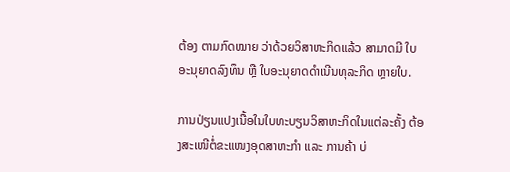ຕ້ອງ ຕາມກົດໝາຍ ວ່າດ້ວຍວິສາຫະກິດແລ້ວ ສາມາດມີ ໃບອະນຸຍາດລົງທຶນ ຫຼື ໃບອະນຸຍາດດໍາເນີນທຸລະກິດ ຫຼາຍໃບ.

ການປ່ຽນແປງເນື້ອໃນໃບທະບຽນວິສາຫະກິດໃນແຕ່ລະຄັ້ງ ຕ້ອງສະເໜີຕໍ່ຂະແໜງອຸດສາຫະກຳ ແລະ ການຄ້າ ບ່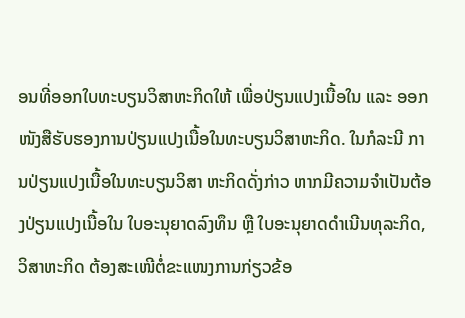ອນທີ່ອອກໃບທະບຽນວິສາຫະກິດໃຫ້ ເພື່ອປ່ຽນແປງເນື້ອໃນ ແລະ ອອກໜັງສືຮັບຮອງການປ່ຽນແປງເນື້ອໃນທະບຽນວິສາຫະກິດ. ໃນກໍລະນີ ການປ່ຽນແປງເນື້ອໃນທະບຽນວິສາ ຫະກິດດັ່ງກ່າວ ຫາກມີຄວາມຈຳເປັນຕ້ອງປ່ຽນແປງເນື້ອໃນ ໃບອະນຸຍາດລົງທຶນ ຫຼື ໃບອະນຸຍາດດໍາເນີນທຸລະກິດ, ວິສາຫະກິດ ຕ້ອງສະເໜີຕໍ່ຂະແໜງການກ່ຽວຂ້ອ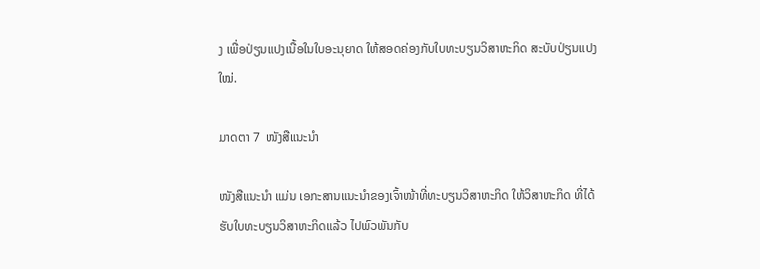ງ ເພື່ອປ່ຽນແປງເນື້ອໃນໃບອະນຸຍາດ ໃຫ້ສອດຄ່ອງກັບໃບທະບຽນວິສາຫະກິດ ສະບັບປ່ຽນແປງໃໝ່.

ມາດຕາ 7  ໜັງສືແນະນໍາ

ໜັງສືແນະນໍາ ແມ່ນ ເອກະສານແນະນຳຂອງເຈົ້າໜ້າທີ່ທະບຽນວິສາຫະກິດ ໃຫ້ວິສາຫະກິດ ທີ່ໄດ້ຮັບໃບທະບຽນວິສາຫະກິດແລ້ວ ໄປພົວພັນກັບ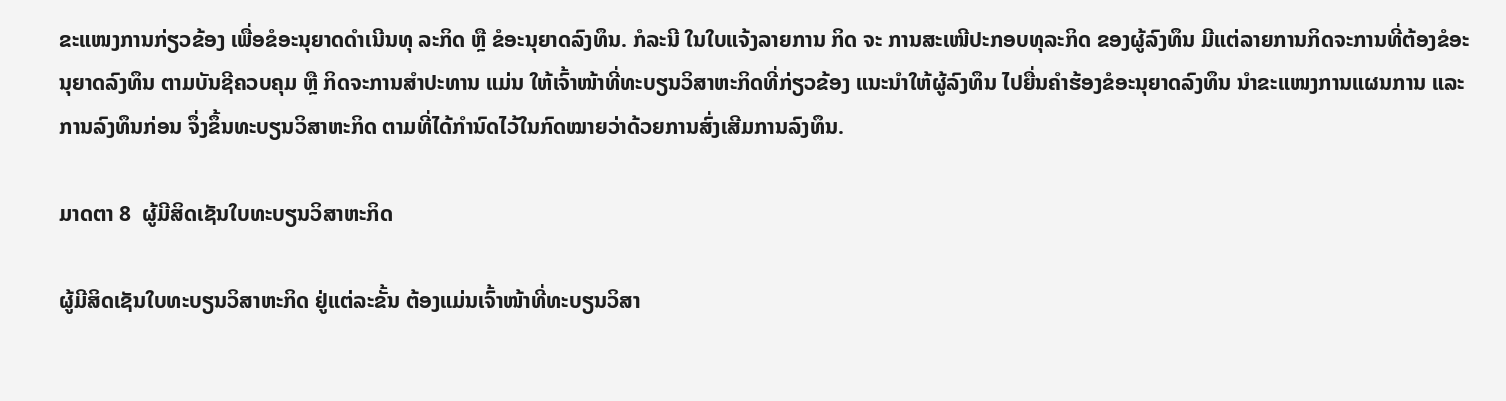ຂະແໜງການກ່ຽວຂ້ອງ ເພື່ອຂໍອະນຸຍາດດໍາເນີນທຸ ລະກິດ ຫຼື ຂໍອະນຸຍາດລົງທຶນ. ກໍລະນີ ໃນໃບແຈ້ງລາຍການ ກິດ ຈະ ການສະເໜີປະກອບທຸລະກິດ ຂອງຜູ້ລົງທຶນ ມີແຕ່ລາຍການກິດຈະການທີ່ຕ້ອງຂໍອະນຸຍາດລົງທຶນ ຕາມບັນຊີຄວບຄຸມ ຫຼື ກິດຈະການສໍາປະທານ ແມ່ນ ໃຫ້ເຈົ້າໜ້າທີ່ທະບຽນວິສາຫະກິດທີ່ກ່ຽວຂ້ອງ ແນະນໍາໃຫ້ຜູ້ລົງທຶນ ໄປຍື່ນຄໍາຮ້ອງຂໍອະນຸຍາດລົງທຶນ ນໍາຂະແໜງການແຜນການ ແລະ ການລົງທຶນກ່ອນ ຈຶ່ງຂຶ້ນທະບຽນວິສາຫະກິດ ຕາມທີ່ໄດ້ກໍານົດໄວ້ໃນກົດໝາຍວ່າດ້ວຍການສົ່ງເສີມການລົງທຶນ.

ມາດຕາ 8  ຜູ້ມີສິດເຊັນໃບທະບຽນວິສາຫະກິດ

ຜູ້ມີສິດເຊັນໃບທະບຽນວິສາຫະກິດ ຢູ່ແຕ່ລະຂັ້ນ ຕ້ອງແມ່ນເຈົ້າໜ້າທີ່ທະບຽນວິສາ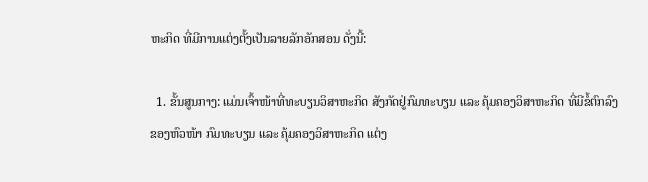ຫະກິດ ທີ່ມີການແຕ່ງຕັ້ງເປັນລາຍລັກອັກສອນ ດັ່ງນີ້:

  1. ຂັ້ນສູນກາງ: ແມ່ນເຈົ້າໜ້າທີ່ທະບຽນວິສາຫະກິດ ສັງກັດຢູ່ກົມທະບຽນ ແລະ ຄຸ້ມຄອງວິສາຫະກິດ ທີ່ມີຂໍ້ຕົກລົງ ຂອງຫົວໜ້າ ກົມທະບຽນ ແລະ ຄຸ້ມຄອງວິສາຫະກິດ ແຕ່ງ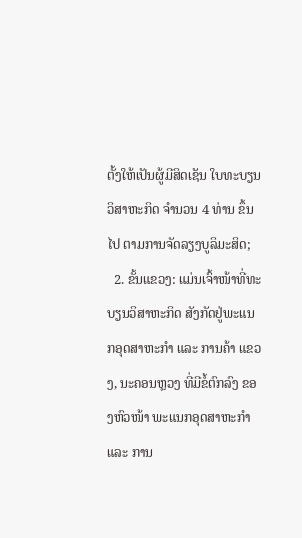ຕັ້ງໃຫ້ເປັນຜູ້ມີສິດເຊັນ ໃບທະບຽນວິສາຫະກິດ ຈຳນວນ 4 ທ່ານ ຂຶ້ນໄປ ຕາມການຈັດລຽງບູລິມະສິດ;
  2. ຂັ້ນແຂວງ: ແມ່ນເຈົ້າໜ້າທີ່ທະບຽນວິສາຫະກິດ ສັງກັດຢູ່ພະແນກອຸດສາຫະກຳ ແລະ ການຄ້າ ແຂວງ, ນະຄອນຫຼວງ ທີ່ມີຂໍ້ຕົກລົງ ຂອງຫົວໜ້າ ພະແນກອຸດສາຫະກໍາ ແລະ ການ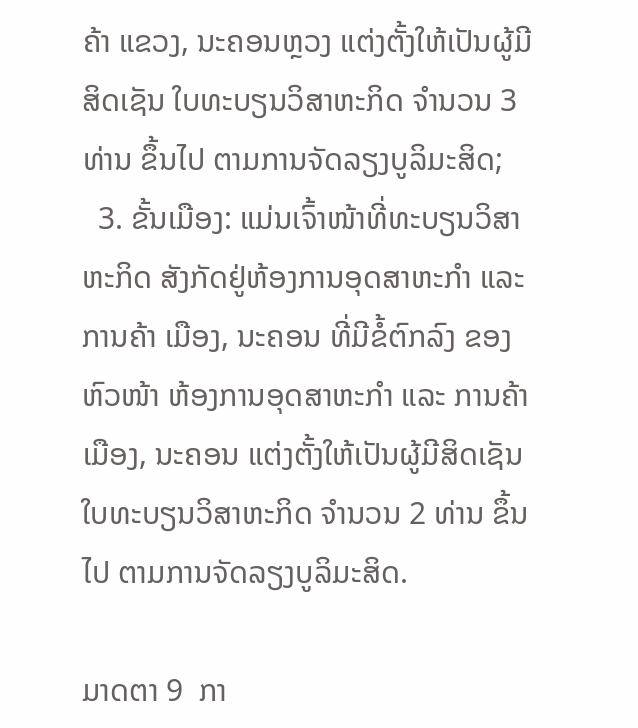ຄ້າ ແຂວງ, ນະຄອນຫຼວງ ແຕ່ງຕັ້ງໃຫ້ເປັນຜູ້ມີສິດເຊັນ ໃບທະບຽນວິສາຫະກິດ ຈຳນວນ 3 ທ່ານ ຂຶ້ນໄປ ຕາມການຈັດລຽງບູລິມະສິດ;
  3. ຂັ້ນເມືອງ: ແມ່ນເຈົ້າໜ້າທີ່ທະບຽນວິສາຫະກິດ ສັງກັດຢູ່ຫ້ອງການອຸດສາຫະກຳ ແລະ ການຄ້າ ເມືອງ, ນະຄອນ ທີ່ມີຂໍ້ຕົກລົງ ຂອງຫົວໜ້າ ຫ້ອງການອຸດສາຫະກຳ ແລະ ການຄ້າ ເມືອງ, ນະຄອນ ແຕ່ງຕັ້ງໃຫ້ເປັນຜູ້ມີສິດເຊັນ ໃບທະບຽນວິສາຫະກິດ ຈຳນວນ 2 ທ່ານ ຂຶ້ນໄປ ຕາມການຈັດລຽງບູລິມະສິດ.

ມາດຕາ 9  ກາ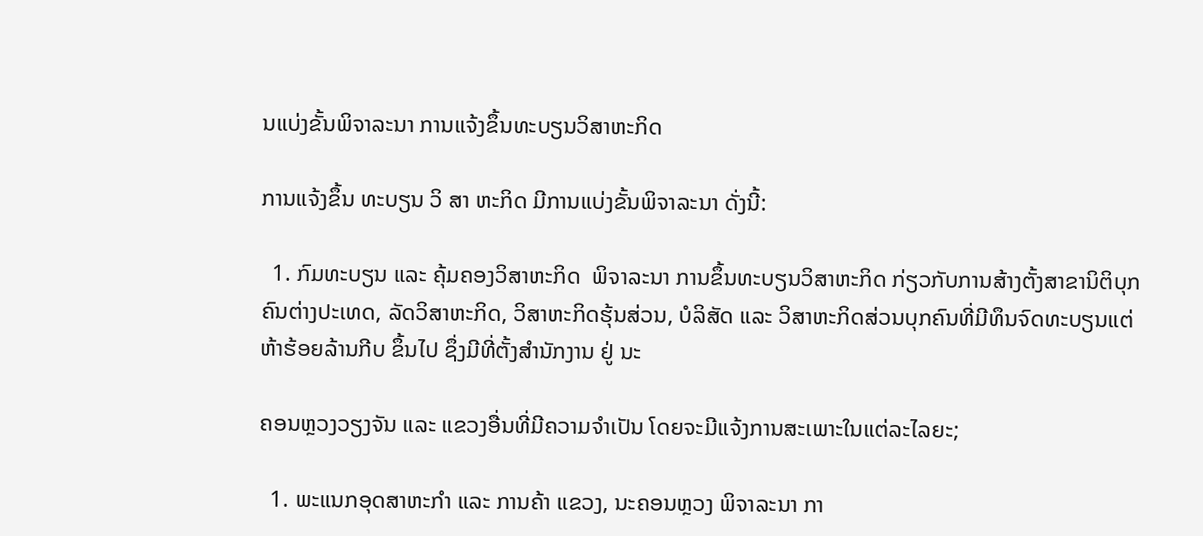ນແບ່ງຂັ້ນພິຈາລະນາ ການແຈ້ງຂຶ້ນທະບຽນວິສາຫະກິດ

ການແຈ້ງຂຶ້ນ ທະບຽນ ວິ ສາ ຫະກິດ ມີການແບ່ງຂັ້ນພິຈາລະນາ ດັ່ງນີ້:

  1. ກົມທະບຽນ ແລະ ຄຸ້ມຄອງວິສາຫະກິດ  ພິຈາລະນາ ການຂຶ້ນທະບຽນວິສາຫະກິດ ກ່ຽວກັບການສ້າງຕັ້ງສາຂານິຕິບຸກຄົນຕ່າງປະເທດ, ລັດວິສາຫະກິດ, ວິສາຫະກິດຮຸ້ນສ່ວນ, ບໍລິສັດ ແລະ ວິສາຫະກິດສ່ວນບຸກຄົນທີ່ມີທຶນຈົດທະບຽນແຕ່ ຫ້າຮ້ອຍລ້ານກີບ ຂຶ້ນໄປ ຊຶ່ງມີທີ່ຕັ້ງສໍານັກງານ ຢູ່ ນະ

ຄອນຫຼວງວຽງຈັນ ແລະ ແຂວງອື່ນທີ່ມີຄວາມຈຳເປັນ ໂດຍຈະມີແຈ້ງການສະເພາະໃນແຕ່ລະໄລຍະ;

  1. ພະແນກອຸດສາຫະກໍາ ແລະ ການຄ້າ ແຂວງ, ນະຄອນຫຼວງ ພິຈາລະນາ ກາ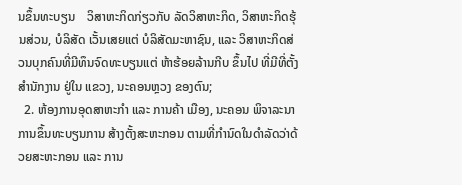ນຂຶ້ນທະບຽນ    ວິສາຫະກິດກ່ຽວກັບ ລັດວິສາຫະກິດ, ວິສາຫະກິດຮຸ້ນສ່ວນ, ບໍລິສັດ ເວັ້ນເສຍແຕ່ ບໍລິສັດມະຫາຊົນ, ແລະ ວິສາຫະກິດສ່ວນບຸກຄົນທີ່ມີທຶນຈົດທະບຽນແຕ່ ຫ້າຮ້ອຍລ້ານກີບ ຂຶ້ນໄປ ທີ່ມີທີ່ຕັ້ງສໍານັກງານ ຢູ່ໃນ ແຂວງ, ນະຄອນຫຼວງ ຂອງຕົນ;
  2. ຫ້ອງການອຸດສາຫະກໍາ ແລະ ການຄ້າ ເມືອງ, ນະຄອນ ພິຈາລະນາ ການຂຶ້ນທະບຽນການ ສ້າງຕັ້ງສະຫະກອນ ຕາມທີ່ກໍານົດໃນດຳລັດວ່າດ້ວຍສະຫະກອນ ແລະ ການ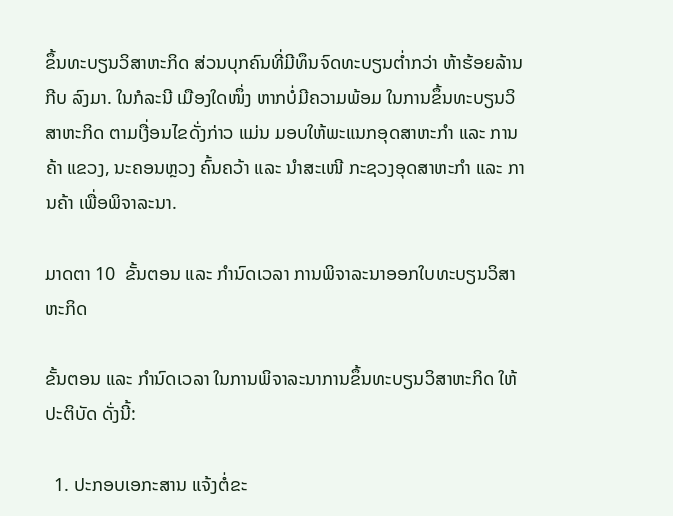ຂຶ້ນທະບຽນວິສາຫະກິດ ສ່ວນບຸກຄົນທີ່ມີທຶນຈົດທະບຽນຕໍ່າກວ່າ ຫ້າຮ້ອຍລ້ານກີບ ລົງມາ. ໃນກໍລະນີ ເມືອງໃດໜຶ່ງ ຫາກບໍ່ມີຄວາມພ້ອມ ໃນການຂຶ້ນທະບຽນວິສາຫະກິດ ຕາມເງື່ອນໄຂດັ່ງກ່າວ ແມ່ນ ມອບໃຫ້ພະແນກອຸດສາຫະກໍາ ແລະ ການຄ້າ ແຂວງ, ນະຄອນຫຼວງ ຄົ້ນຄວ້າ ແລະ ນໍາສະເໜີ ກະຊວງອຸດສາຫະກໍາ ແລະ ການຄ້າ ເພື່ອພິຈາລະນາ.

ມາດຕາ 10  ຂັ້ນຕອນ ແລະ ກໍານົດເວລາ ການພິຈາລະນາອອກໃບທະບຽນວິສາຫະກິດ

ຂັ້ນຕອນ ແລະ ກໍານົດເວລາ ໃນການພິຈາລະນາການຂຶ້ນທະບຽນວິສາຫະກິດ ໃຫ້ປະຕິບັດ ດັ່ງນີ້:

  1. ປະກອບເອກະສານ ແຈ້ງຕໍ່ຂະ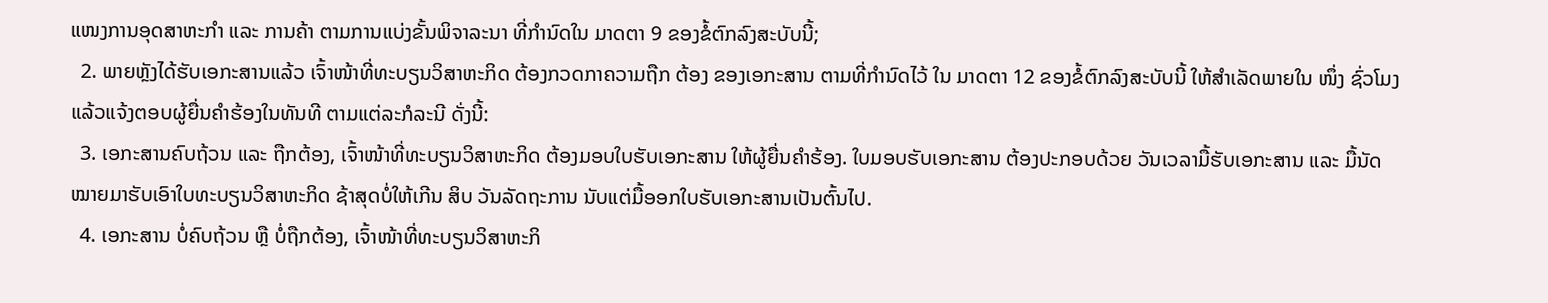ແໜງການອຸດສາຫະກໍາ ແລະ ການຄ້າ ຕາມການແບ່ງຂັ້ນພິຈາລະນາ ທີ່ກໍານົດໃນ ມາດຕາ 9 ຂອງຂໍ້ຕົກລົງສະບັບນີ້;
  2. ພາຍຫຼັງໄດ້ຮັບເອກະສານແລ້ວ ເຈົ້າໜ້າທີ່ທະບຽນວິສາຫະກິດ ຕ້ອງກວດກາຄວາມຖືກ ຕ້ອງ ຂອງເອກະສານ ຕາມທີ່ກຳນົດໄວ້ ໃນ ມາດຕາ 12 ຂອງຂໍ້ຕົກລົງສະບັບນີ້ ໃຫ້ສໍາເລັດພາຍໃນ ໜຶ່ງ ຊົ່ວໂມງ ແລ້ວແຈ້ງຕອບຜູ້ຍື່ນຄຳຮ້ອງໃນທັນທີ ຕາມແຕ່ລະກໍລະນີ ດັ່ງນີ້:
  3. ເອກະສານຄົບຖ້ວນ ແລະ ຖືກຕ້ອງ, ເຈົ້າໜ້າທີ່ທະບຽນວິສາຫະກິດ ຕ້ອງມອບໃບຮັບເອກະສານ ໃຫ້ຜູ້ຍື່ນຄຳຮ້ອງ. ໃບມອບຮັບເອກະສານ ຕ້ອງປະກອບດ້ວຍ ວັນເວລາມື້ຮັບເອກະສານ ແລະ ມື້ນັດໝາຍມາຮັບເອົາໃບທະບຽນວິສາຫະກິດ ຊ້າສຸດບໍ່ໃຫ້ເກີນ ສິບ ວັນລັດຖະການ ນັບແຕ່ມື້ອອກໃບຮັບເອກະສານເປັນຕົ້ນໄປ.
  4. ເອກະສານ ບໍ່ຄົບຖ້ວນ ຫຼື ບໍ່ຖືກຕ້ອງ, ເຈົ້າໜ້າທີ່ທະບຽນວິສາຫະກິ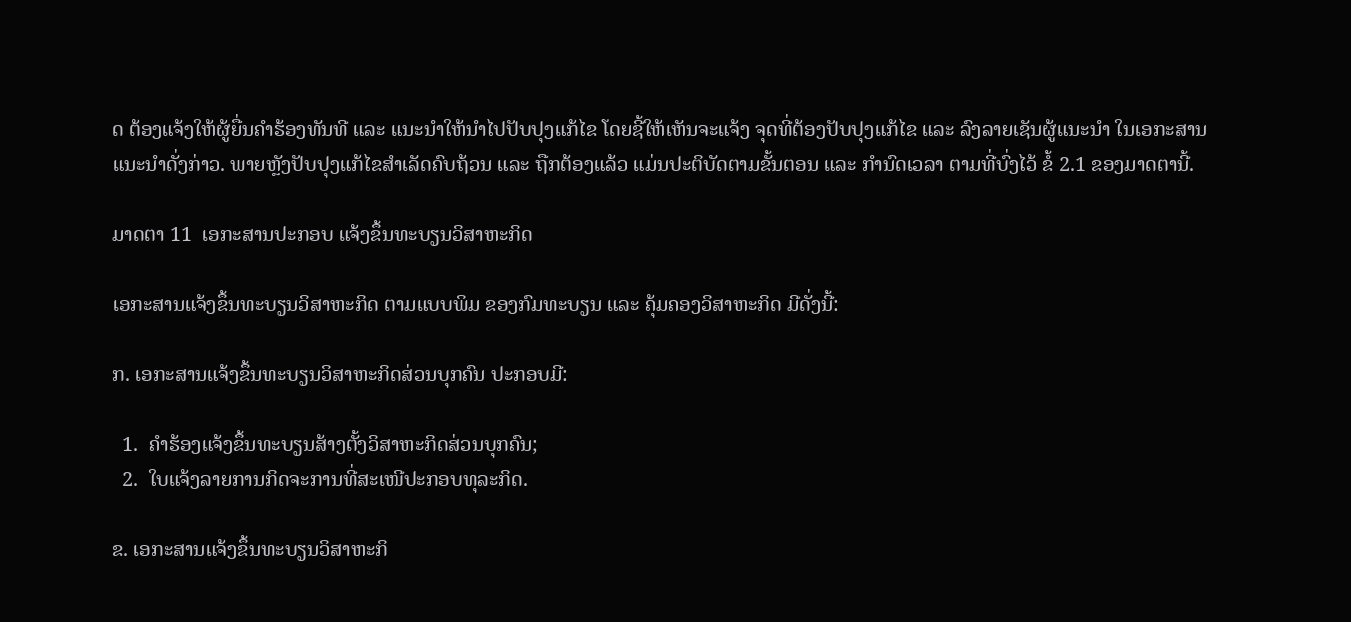ດ ຕ້ອງແຈ້ງໃຫ້ຜູ້ຍື່ນຄຳຮ້ອງທັນທີ ແລະ ແນະນຳໃຫ້ນຳໄປປັບປຸງແກ້ໄຂ ໂດຍຊີ້ໃຫ້ເຫັນຈະແຈ້ງ ຈຸດທີ່ຕ້ອງປັບປຸງແກ້ໄຂ ແລະ ລົງລາຍເຊັນຜູ້ແນະນຳ ໃນເອກະສານແນະນຳດັ່ງກ່າວ. ພາຍຫຼັງປັບປຸງແກ້ໄຂສຳເລັດຄົບຖ້ວນ ແລະ ຖືກຕ້ອງແລ້ວ ແມ່ນປະຕິບັດຕາມຂັ້ນຕອນ ແລະ ກໍານົດເວລາ ຕາມທີ່ບົ່ງໄວ້ ຂໍ້ 2.1 ຂອງມາດຕານີ້.

ມາດຕາ 11  ເອກະສານປະກອບ ແຈ້ງຂຶ້ນທະບຽນວິສາຫະກິດ

ເອກະສານແຈ້ງຂຶ້ນທະບຽນວິສາຫະກິດ ຕາມແບບພິມ ຂອງກົມທະບຽນ ແລະ ຄຸ້ມຄອງວິສາຫະກິດ ມີດັ່ງນີ້:

ກ. ເອກະສານແຈ້ງຂຶ້ນທະບຽນວິສາຫະກິດສ່ວນບຸກຄົນ ປະກອບມີ:

  1.  ຄຳຮ້ອງແຈ້ງຂຶ້ນທະບຽນສ້າງຕັ້ງວິສາຫະກິດສ່ວນບຸກຄົນ;
  2.  ໃບແຈ້ງລາຍການກິດຈະການທີ່ສະເໜີປະກອບທຸລະກິດ.

ຂ. ເອກະສານແຈ້ງຂຶ້ນທະບຽນວິສາຫະກິ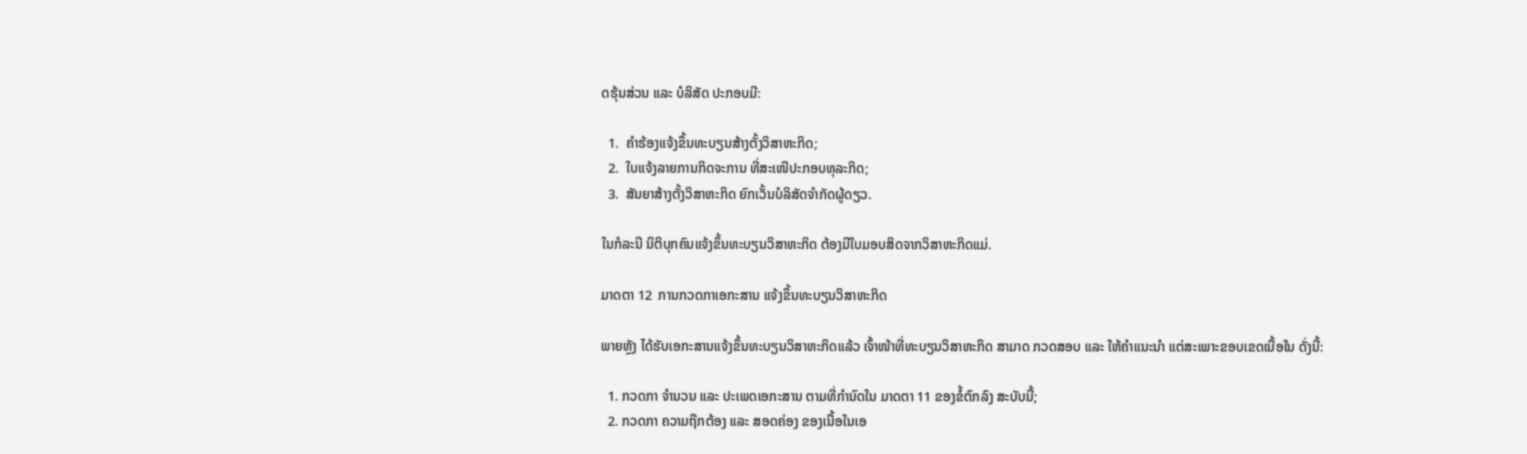ດຮຸ້ນສ່ວນ ແລະ ບໍລິສັດ ປະກອບມີ:

  1.  ຄຳຮ້ອງແຈ້ງຂຶ້ນທະບຽນສ້າງຕັ້ງວິສາຫະກິດ;
  2.  ໃບແຈ້ງລາຍການກິດຈະການ ທີ່ສະເໜີປະກອບທຸລະກິດ;
  3.  ສັນຍາສ້າງຕັ້ງວິສາຫະກິດ ຍົກເວັ້ນບໍລິສັດຈໍາກັດຜູ້ດຽວ.

ໃນກໍລະນີ ນິຕິບຸກຄົນແຈ້ງຂຶ້ນທະບຽນວິສາຫະກິດ ຕ້ອງມີໃບມອບສິດຈາກວິສາຫະກິດແມ່.

ມາດຕາ 12  ການກວດກາເອກະສານ ແຈ້ງຂຶ້ນທະບຽນວິສາຫະກິດ

ພາຍຫຼັງ ໄດ້ຮັບເອກະສານແຈ້ງຂຶ້ນທະບຽນວິສາຫະກິດແລ້ວ ເຈົ້າໜ້າທີ່ທະບຽນວິສາຫະກິດ ສາມາດ ກວດສອບ ແລະ ໃຫ້ຄໍາແນະນໍາ ແຕ່ສະເພາະຂອບເຂດເນື້ອໃນ ດັ່ງນີ້:

  1. ກວດກາ ຈໍານວນ ແລະ ປະເພດເອກະສານ ຕາມທີ່ກໍານົດໃນ ມາດຕາ 11 ຂອງຂໍ້ຕົກລົງ ສະບັບນີ້;
  2. ກວດກາ ຄວາມຖືກຕ້ອງ ແລະ ສອດຄ່ອງ ຂອງເນື້ອໃນເອ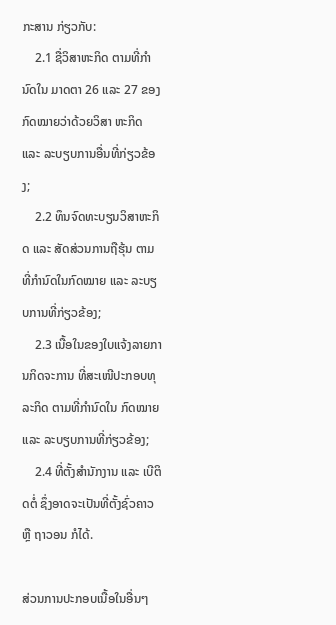ກະສານ ກ່ຽວກັບ:
    2.1 ຊື່ວິສາຫະກິດ ຕາມທີ່ກຳນົດໃນ ມາດຕາ 26 ແລະ 27 ຂອງ ກົດໝາຍວ່າດ້ວຍວິສາ ຫະກິດ ແລະ ລະບຽບການອື່ນທີ່ກ່ຽວຂ້ອງ;
    2.2 ທຶນຈົດທະບຽນວິສາຫະກິດ ແລະ ສັດສ່ວນການຖືຮຸ້ນ ຕາມທີ່ກຳນົດໃນກົດໝາຍ ແລະ ລະບຽບການທີ່ກ່ຽວຂ້ອງ;
    2.3 ເນື້ອໃນຂອງໃບແຈ້ງລາຍການກິດຈະການ ທີ່ສະເໜີປະກອບທຸລະກິດ ຕາມທີ່ກຳນົດໃນ ກົດໝາຍ ແລະ ລະບຽບການທີ່ກ່ຽວຂ້ອງ;
    2.4 ທີ່ຕັ້ງສໍານັກງານ ແລະ ເບີຕິດຕໍ່ ຊຶ່ງອາດຈະເປັນທີ່ຕັ້ງຊົ່ວຄາວ ຫຼື ຖາວອນ ກໍໄດ້.

ສ່ວນການປະກອບເນື້ອໃນອື່ນໆ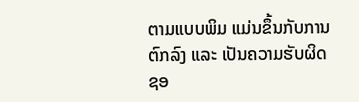ຕາມແບບພິມ ແມ່ນຂຶ້ນກັບການຕົກລົງ ແລະ ເປັນຄວາມຮັບຜິດຊອ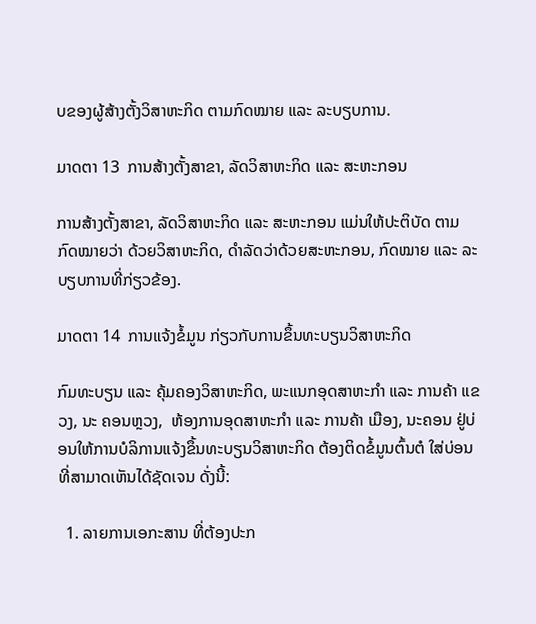ບຂອງຜູ້ສ້າງຕັ້ງວິສາຫະກິດ ຕາມກົດໝາຍ ແລະ ລະບຽບການ.

ມາດຕາ 13  ການສ້າງຕັ້ງສາຂາ, ລັດວິສາຫະກິດ ແລະ ສະຫະກອນ

ການສ້າງຕັ້ງສາຂາ, ລັດວິສາຫະກິດ ແລະ ສະຫະກອນ ແມ່ນໃຫ້ປະຕິບັດ ຕາມກົດໝາຍວ່າ ດ້ວຍວິສາຫະກິດ, ດໍາລັດວ່າດ້ວຍສະຫະກອນ, ກົດໝາຍ ແລະ ລະບຽບການທີ່ກ່ຽວຂ້ອງ.

ມາດຕາ 14  ການແຈ້ງຂໍ້ມູນ ກ່ຽວກັບການຂຶ້ນທະບຽນວິສາຫະກິດ

ກົມທະບຽນ ແລະ ຄຸ້ມຄອງວິສາຫະກິດ, ພະແນກອຸດສາຫະກຳ ແລະ ການຄ້າ ແຂວງ, ນະ ຄອນຫຼວງ,  ຫ້ອງການອຸດສາຫະກຳ ແລະ ການຄ້າ ເມືອງ, ນະຄອນ ຢູ່ບ່ອນໃຫ້ການບໍລິການແຈ້ງຂຶ້ນທະບຽນວິສາຫະກິດ ຕ້ອງຕິດຂໍ້ມູນຕົ້ນຕໍ ໃສ່ບ່ອນທີ່ສາມາດເຫັນໄດ້ຊັດເຈນ ດັ່ງນີ້:

  1. ລາຍການເອກະສານ ທີ່ຕ້ອງປະກ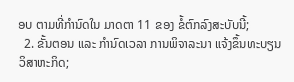ອບ ຕາມທີ່ກຳນົດໃນ ມາດຕາ 11 ຂອງ ຂໍ້ຕົກລົງສະບັບນີ້;
  2. ຂັ້ນຕອນ ແລະ ກໍານົດເວລາ ການພິຈາລະນາ ແຈ້ງຂຶ້ນທະບຽນວິສາຫະກິດ;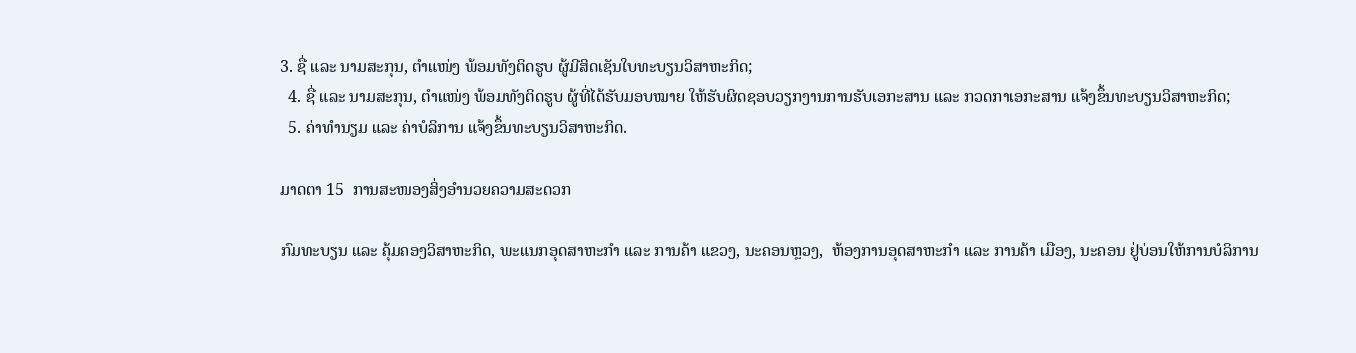3. ຊື່ ແລະ ນາມສະກຸນ, ຕໍາແໜ່ງ ພ້ອມທັງຕິດຮູບ ຜູ້ມີສິດເຊັນໃບທະບຽນວິສາຫະກິດ;
  4. ຊື່ ແລະ ນາມສະກຸນ, ຕໍາແໜ່ງ ພ້ອມທັງຕິດຮູບ ຜູ້ທີ່ໄດ້ຮັບມອບໝາຍ ໃຫ້ຮັບຜິດຊອບວຽກງານການຮັບເອກະສານ ແລະ ກວດກາເອກະສານ ແຈ້ງຂຶ້ນທະບຽນວິສາຫະກິດ;
  5. ຄ່າທໍານຽມ ແລະ ຄ່າບໍລິການ ແຈ້ງຂຶ້ນທະບຽນວິສາຫະກິດ.

ມາດຕາ 15  ການສະໜອງສິ່ງອໍານວຍຄວາມສະດວກ

ກົມທະບຽນ ແລະ ຄຸ້ມຄອງວິສາຫະກິດ, ພະແນກອຸດສາຫະກຳ ແລະ ການຄ້າ ແຂວງ, ນະຄອນຫຼວງ,  ຫ້ອງການອຸດສາຫະກຳ ແລະ ການຄ້າ ເມືອງ, ນະຄອນ ຢູ່ບ່ອນໃຫ້ການບໍລິການ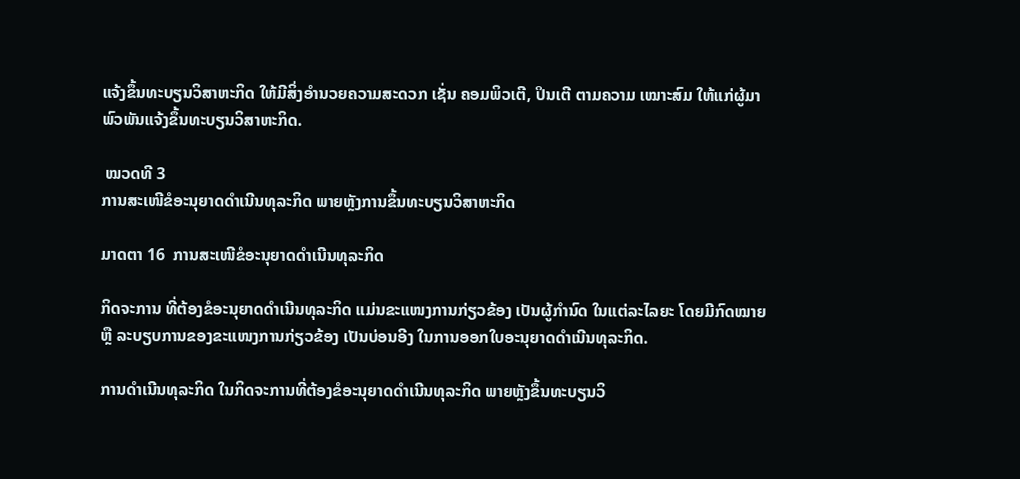ແຈ້ງຂຶ້ນທະບຽນວິສາຫະກິດ ໃຫ້ມີສິ່ງອຳນວຍຄວາມສະດວກ ເຊັ່ນ ຄອມພິວເຕີ, ປິນເຕີ ຕາມຄວາມ ເໝາະສົມ ໃຫ້ແກ່ຜູ້ມາພົວພັນແຈ້ງຂຶ້ນທະບຽນວິສາຫະກິດ.

 ໝວດທີ 3
ການສະເໜີຂໍອະນຸຍາດດຳເນີນທຸລະກິດ ພາຍຫຼັງການຂຶ້ນທະບຽນວິສາຫະກິດ

ມາດຕາ 16  ການສະເໜີຂໍອະນຸຍາດດໍາເນີນທຸລະກິດ

ກິດຈະການ ທີ່ຕ້ອງຂໍອະນຸຍາດດຳເນີນທຸລະກິດ ແມ່ນຂະແໜງການກ່ຽວຂ້ອງ ເປັນຜູ້ກຳນົດ ໃນແຕ່ລະໄລຍະ ໂດຍມີກົດໝາຍ ຫຼື ລະບຽບການຂອງຂະແໜງການກ່ຽວຂ້ອງ ເປັນບ່ອນອີງ ໃນການອອກໃບອະນຸຍາດດຳເນີນທຸລະກິດ.

ການດຳເນີນທຸລະກິດ ໃນກິດຈະການທີ່ຕ້ອງຂໍອະນຸຍາດດຳເນີນທຸລະກິດ ພາຍຫຼັງຂຶ້ນທະບຽນວິ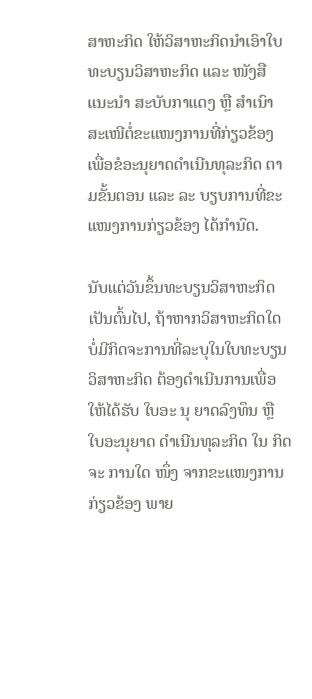ສາຫະກິດ ໃຫ້ວິສາຫະກິດນໍາເອົາໃບທະບຽນວິສາຫະກິດ ແລະ ໜັງສືແນະນໍາ ສະບັບກາແດງ ຫຼື ສໍາເນົາ ສະເໜີຕໍ່ຂະແໜງການທີ່ກ່ຽວຂ້ອງ  ເພື່ອຂໍອະນຸຍາດດໍາເນີນທຸລະກິດ ຕາມຂັ້ນຕອນ ແລະ ລະ ບຽບການທີ່ຂະແໜງການກ່ຽວຂ້ອງ ໄດ້ກຳນົດ.

ນັບແຕ່ວັນຂຶ້ນທະບຽນວິສາຫະກິດເປັນຕົ້ນໄປ, ຖ້າຫາກວິສາຫະກິດໃດ ບໍ່ມີກິດຈະການທີ່ລະບຸໃນໃບທະບຽນວິສາຫະກິດ ຕ້ອງດໍາເນີນການເພື່ອໃຫ້ໄດ້ຮັບ ໃບອະ ນຸ ຍາດລົງທຶນ ຫຼື ໃບອະນຸຍາດ ດໍາເນີນທຸລະກິດ ໃນ ກິດ ຈະ ການໃດ ໜຶ່ງ ຈາກຂະແໜງການກ່ຽວຂ້ອງ ພາຍ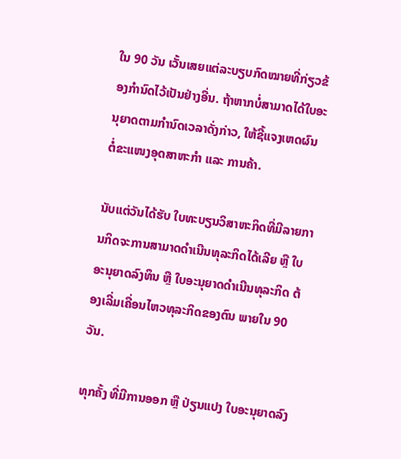ໃນ 90 ວັນ ເວັ້ນເສຍແຕ່ລະບຽບກົດໝາຍທີ່ກ່ຽວຂ້ອງກໍານົດໄວ້ເປັນຢ່າງອື່ນ. ຖ້າຫາກບໍ່ສາມາດໄດ້ໃບອະນຸຍາດຕາມກໍານົດເວລາດັ່ງກ່າວ, ໃຫ້ຊີ້ແຈງເຫດຜົນ ຕໍ່ຂະແໜງອຸດສາຫະກໍາ ແລະ ການຄ້າ.

ນັບແຕ່ວັນໄດ້ຮັບ ໃບທະບຽນວິສາຫະກິດທີ່ມີລາຍການກິດຈະການສາມາດດໍາເນີນທຸລະກິດໄດ້ເລີຍ ຫຼື ໃບອະນຸຍາດລົງທຶນ ຫຼື ໃບອະນຸຍາດດໍາເນີນທຸລະກິດ ຕ້ອງເລີ່ມເຄື່ອນໄຫວທຸລະກິດຂອງຕົນ ພາຍໃນ 90 ວັນ.

ທຸກຄັ້ງ ທີ່ມີການອອກ ຫຼື ປ່ຽນແປງ ໃບອະນຸຍາດລົງ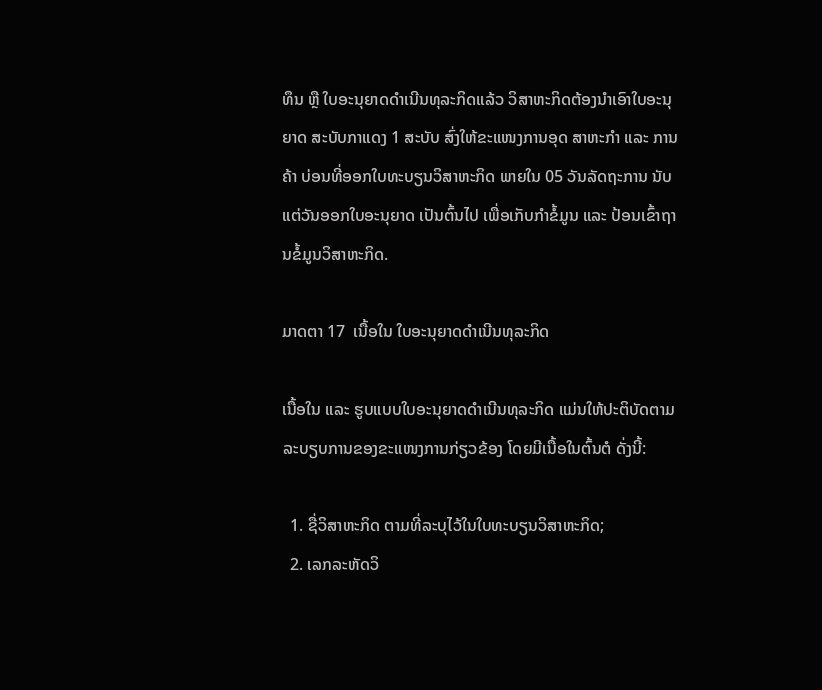ທຶນ ຫຼື ໃບອະນຸຍາດດຳເນີນທຸລະກິດແລ້ວ ວິສາຫະກິດຕ້ອງນຳເອົາໃບອະນຸຍາດ ສະບັບກາແດງ 1 ສະບັບ ສົ່ງໃຫ້ຂະແໜງການອຸດ ສາຫະກຳ ແລະ ການຄ້າ ບ່ອນທີ່ອອກໃບທະບຽນວິສາຫະກິດ ພາຍໃນ 05 ວັນລັດຖະການ ນັບແຕ່ວັນອອກໃບອະນຸຍາດ ເປັນຕົ້ນໄປ ເພື່ອເກັບກຳຂໍ້ມູນ ແລະ ປ້ອນເຂົ້າຖານຂໍ້ມູນວິສາຫະກິດ.

ມາດຕາ 17  ເນື້ອໃນ ໃບອະນຸຍາດດໍາເນີນທຸລະກິດ

ເນື້ອໃນ ແລະ ຮູບແບບໃບອະນຸຍາດດໍາເນີນທຸລະກິດ ແມ່ນໃຫ້ປະຕິບັດຕາມລະບຽບການຂອງຂະແໜງການກ່ຽວຂ້ອງ ໂດຍມີເນື້ອໃນຕົ້ນຕໍ ດັ່ງນີ້:

  1. ຊື່ວິສາຫະກິດ ຕາມທີ່ລະບຸໄວ້ໃນໃບທະບຽນວິສາຫະກິດ;
  2. ເລກລະຫັດວິ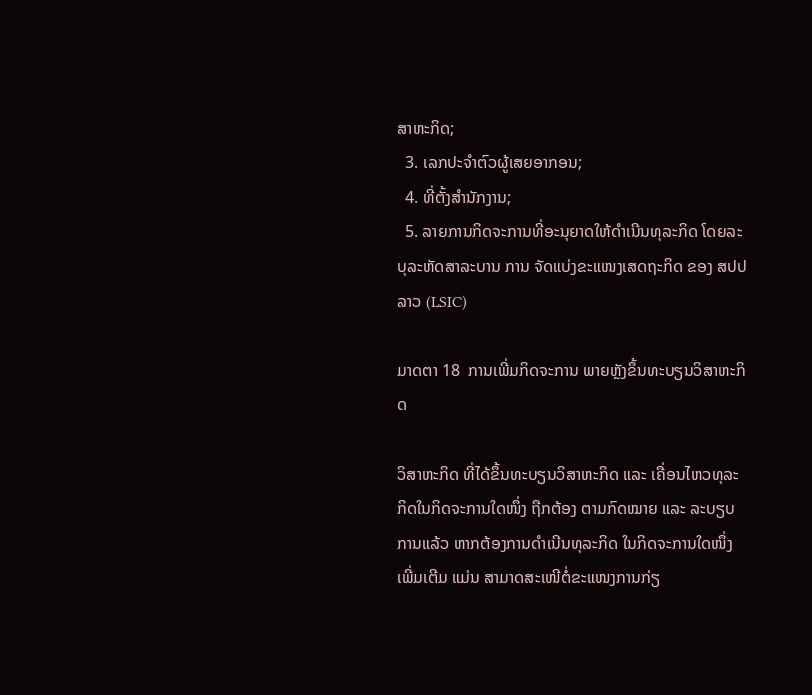ສາຫະກິດ;
  3. ເລກປະຈໍາຕົວຜູ້ເສຍອາກອນ;
  4. ທີ່ຕັ້ງສຳນັກງານ;
  5. ລາຍການກິດຈະການທີ່ອະນຸຍາດໃຫ້ດໍາເນີນທຸລະກິດ ໂດຍລະບຸລະຫັດສາລະບານ ການ ຈັດແບ່ງຂະແໜງເສດຖະກິດ ຂອງ ສປປ ລາວ (LSIC)

ມາດຕາ 18  ການເພີ່ມກິດຈະການ ພາຍຫຼັງຂຶ້ນທະບຽນວິສາຫະກິດ

ວິສາຫະກິດ ທີ່ໄດ້ຂຶ້ນທະບຽນວິສາຫະກິດ ແລະ ເຄື່ອນໄຫວທຸລະກິດໃນກິດຈະການໃດໜຶ່ງ ຖືກຕ້ອງ ຕາມກົດໝາຍ ແລະ ລະບຽບການແລ້ວ ຫາກຕ້ອງການດໍາເນີນທຸລະກິດ ໃນກິດຈະການໃດໜຶ່ງເພີ່ມເຕີມ ແມ່ນ ສາມາດສະເໜີຕໍ່ຂະແໜງການກ່ຽ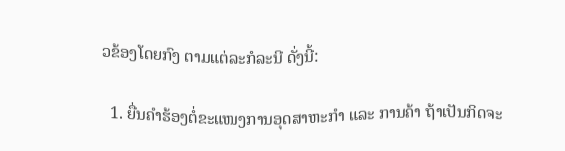ວຂ້ອງໂດຍກົງ ຕາມແຕ່ລະກໍລະນີ ດັ່ງນີ້:

  1. ຍື່ນຄຳຮ້ອງຕໍ່ຂະແໜງການອຸດສາຫະກຳ ແລະ ການຄ້າ ຖ້າເປັນກິດຈະ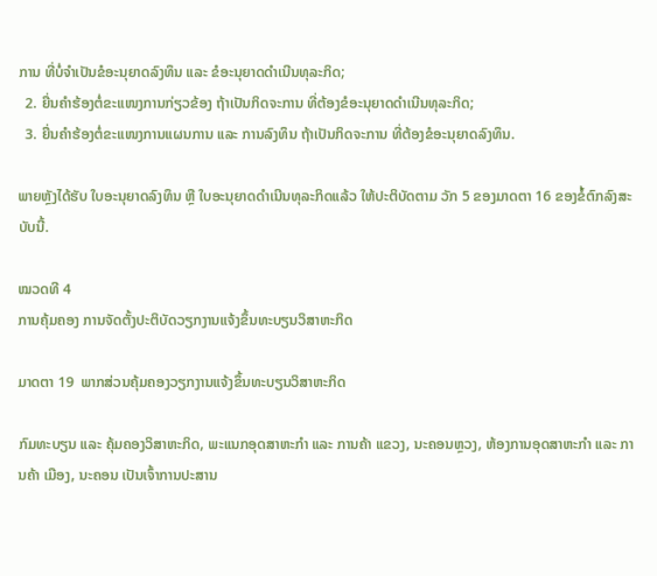ການ ທີ່ບໍ່ຈຳເປັນຂໍອະນຸຍາດລົງທຶນ ແລະ ຂໍອະນຸຍາດດໍາເນີນທຸລະກິດ;
  2. ຍື່ນຄຳຮ້ອງຕໍ່ຂະແໜງການກ່ຽວຂ້ອງ ຖ້າເປັນກິດຈະການ ທີ່ຕ້ອງຂໍອະນຸຍາດດຳເນີນທຸລະກິດ;
  3. ຍື່ນຄຳຮ້ອງຕໍ່ຂະແໜງການແຜນການ ແລະ ການລົງທຶນ ຖ້າເປັນກິດຈະການ ທີ່ຕ້ອງຂໍອະນຸຍາດລົງທຶນ.

ພາຍຫຼັງໄດ້ຮັບ ໃບອະນຸຍາດລົງທຶນ ຫຼື ໃບອະນຸຍາດດຳເນີນທຸລະກິດແລ້ວ ໃຫ້ປະຕິບັດຕາມ ວັກ 5 ຂອງມາດຕາ 16 ຂອງຂໍ້ຕົກລົງສະບັບນີ້.

ໝວດທີ 4
ການຄຸ້ມຄອງ ການຈັດຕັ້ງປະຕິບັດວຽກງານແຈ້ງຂຶ້ນທະບຽນວິສາຫະກິດ

ມາດຕາ 19  ພາກສ່ວນຄຸ້ມຄອງວຽກງານແຈ້ງຂຶ້ນທະບຽນວິສາຫະກິດ

ກົມທະບຽນ ແລະ ຄຸ້ມຄອງວິສາຫະກິດ, ພະແນກອຸດສາຫະກໍາ ແລະ ການຄ້າ ແຂວງ, ນະຄອນຫຼວງ, ຫ້ອງການອຸດສາຫະກໍາ ແລະ ການຄ້າ ເມືອງ, ນະຄອນ ເປັນເຈົ້າການປະສານ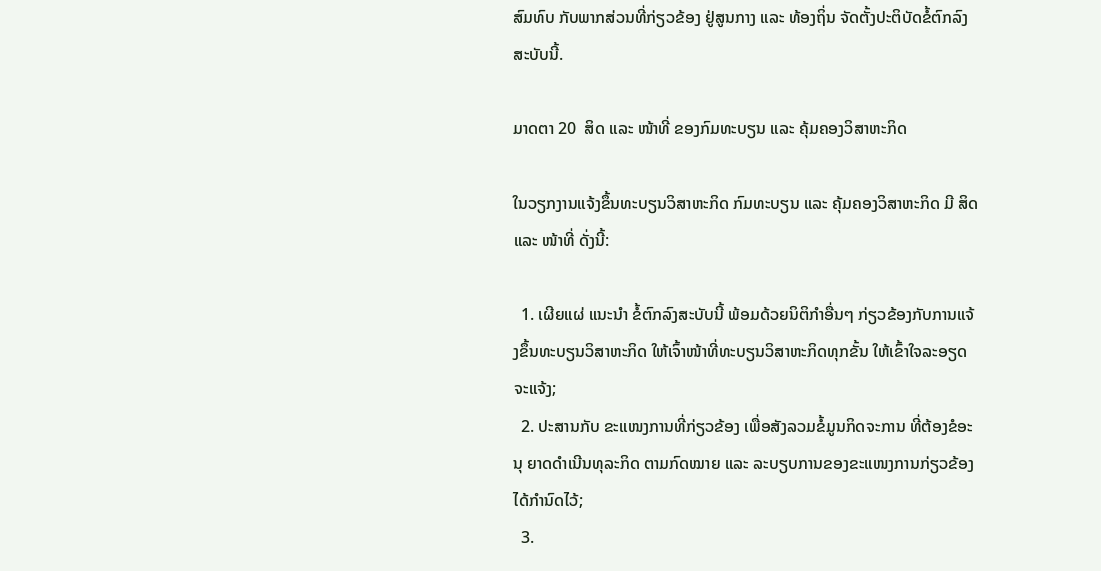ສົມທົບ ກັບພາກສ່ວນທີ່ກ່ຽວຂ້ອງ ຢູ່ສູນກາງ ແລະ ທ້ອງຖິ່ນ ຈັດຕັ້ງປະຕິບັດຂໍ້ຕົກລົງສະບັບນີ້.

ມາດຕາ 20  ສິດ ແລະ ໜ້າທີ່ ຂອງກົມທະບຽນ ແລະ ຄຸ້ມຄອງວິສາຫະກິດ

ໃນວຽກງານແຈ້ງຂຶ້ນທະບຽນວິສາຫະກິດ ກົມທະບຽນ ແລະ ຄຸ້ມຄອງວິສາຫະກິດ ມີ ສິດ ແລະ ໜ້າທີ່ ດັ່ງນີ້:

  1. ເຜີຍແຜ່ ແນະນໍາ ຂໍ້ຕົກລົງສະບັບນີ້ ພ້ອມດ້ວຍນິຕິກຳອື່ນໆ ກ່ຽວຂ້ອງກັບການແຈ້ງຂຶ້ນທະບຽນວິສາຫະກິດ ໃຫ້ເຈົ້າໜ້າທີ່ທະບຽນວິສາຫະກິດທຸກຂັ້ນ ໃຫ້ເຂົ້າໃຈລະອຽດຈະແຈ້ງ;
  2. ປະສານກັບ ຂະແໜງການທີ່ກ່ຽວຂ້ອງ ເພື່ອສັງລວມຂໍ້ມູນກິດຈະການ ທີ່ຕ້ອງຂໍອະນຸ ຍາດດຳເນີນທຸລະກິດ ຕາມກົດໝາຍ ແລະ ລະບຽບການຂອງຂະແໜງການກ່ຽວຂ້ອງໄດ້ກຳນົດໄວ້;
  3.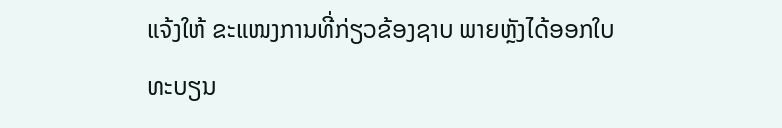ແຈ້ງໃຫ້ ຂະແໜງການທີ່ກ່ຽວຂ້ອງຊາບ ພາຍຫຼັງໄດ້ອອກໃບທະບຽນ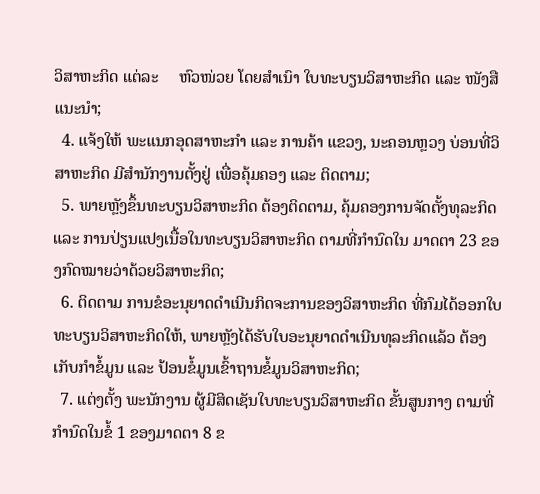ວິສາຫະກິດ ແຕ່ລະ     ຫົວໜ່ວຍ ໂດຍສຳເນົາ ໃບທະບຽນວິສາຫະກິດ ແລະ ໜັງສືແນະນໍາ;
  4. ແຈ້ງໃຫ້ ພະແນກອຸດສາຫະກຳ ແລະ ການຄ້າ ແຂວງ, ນະຄອນຫຼວງ ບ່ອນທີ່ວິສາຫະກິດ ມີສຳນັກງານຕັ້ງຢູ່ ເພື່ອຄຸ້ມຄອງ ແລະ ຕິດຕາມ;
  5. ພາຍຫຼັງຂຶ້ນທະບຽນວິສາຫະກິດ ຕ້ອງຕິດຕາມ, ຄຸ້ມຄອງການຈັດຕັ້ງທຸລະກິດ ແລະ ການປ່ຽນແປງເນື້ອໃນທະບຽນວິສາຫະກິດ ຕາມທີ່ກຳນົດໃນ ມາດຕາ 23 ຂອງກົດໝາຍວ່າດ້ວຍວິສາຫະກິດ;
  6. ຕິດຕາມ ການຂໍອະນຸຍາດດຳເນີນກິດຈະການຂອງວິສາຫະກິດ ທີ່ກົມໄດ້ອອກໃບທະບຽນວິສາຫະກິດໃຫ້, ພາຍຫຼັງໄດ້ຮັບໃບອະນຸຍາດດຳເນີນທຸລະກິດແລ້ວ ຕ້ອງເກັບກຳຂໍ້ມູນ ແລະ ປ້ອນຂໍ້ມູນເຂົ້າຖານຂໍ້ມູນວິສາຫະກິດ;
  7. ແຕ່ງຕັ້ງ ພະນັກງານ ຜູ້ມີສິດເຊັນໃບທະບຽນວິສາຫະກິດ ຂັ້ນສູນກາງ ຕາມທີ່ກໍານົດໃນຂໍ້ 1 ຂອງມາດຕາ 8 ຂ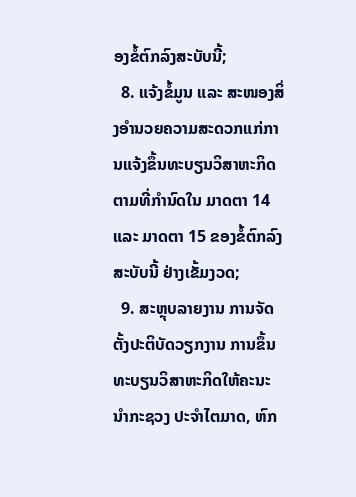ອງຂໍ້ຕົກລົງສະບັບນີ້;
  8. ແຈ້ງຂໍ້ມູນ ແລະ ສະໜອງສິ່ງອຳນວຍຄວາມສະດວກແກ່ການແຈ້ງຂຶ້ນທະບຽນວິສາຫະກິດ ຕາມທີ່ກຳນົດໃນ ມາດຕາ 14 ແລະ ມາດຕາ 15 ຂອງຂໍ້ຕົກລົງສະບັບນີ້ ຢ່າງເຂັ້ມງວດ;
  9. ສະຫຼຸບລາຍງານ ການຈັດຕັ້ງປະຕິບັດວຽກງານ ການຂຶ້ນທະບຽນວິສາຫະກິດໃຫ້ຄະນະນໍາກະຊວງ ປະຈໍາໄຕມາດ, ຫົກ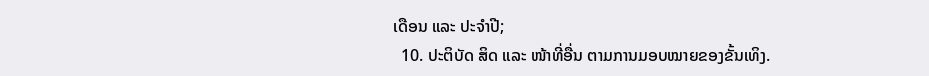ເດືອນ ແລະ ປະຈໍາປີ;
  10. ປະຕິບັດ ສິດ ແລະ ໜ້າທີ່ອື່ນ ຕາມການມອບໝາຍຂອງຂັ້ນເທິງ.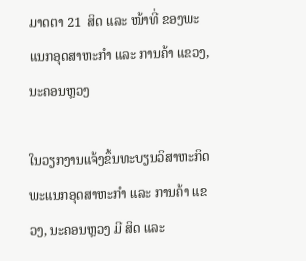ມາດຕາ 21  ສິດ ແລະ ໜ້າທີ່ ຂອງພະແນກອຸດສາຫະກຳ ແລະ ການຄ້າ ແຂວງ, ນະຄອນຫຼວງ

ໃນວຽກງານແຈ້ງຂຶ້ນທະບຽນວິສາຫະກິດ ພະແນກອຸດສາຫະກຳ ແລະ ການຄ້າ ແຂວງ, ນະຄອນຫຼວງ ມີ ສິດ ແລະ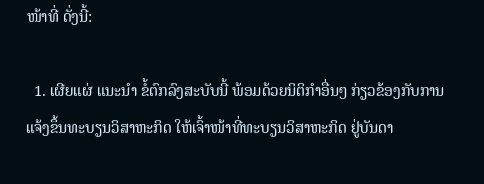ໜ້າທີ່ ດັ່ງນີ້:

  1. ເຜີຍແຜ່ ແນະນໍາ ຂໍ້ຕົກລົງສະບັບນີ້ ພ້ອມດ້ວຍນິຕິກຳອື່ນໆ ກ່ຽວຂ້ອງກັບການແຈ້ງຂຶ້ນທະບຽນວິສາຫະກິດ ໃຫ້ເຈົ້າໜ້າທີ່ທະບຽນວິສາຫະກິດ ຢູ່ບັນດາ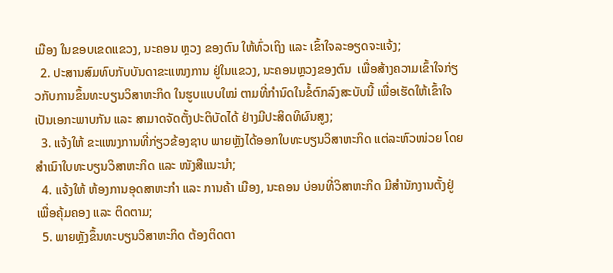ເມືອງ ໃນຂອບເຂດແຂວງ, ນະຄອນ ຫຼວງ ຂອງຕົນ ໃຫ້ທົ່ວເຖິງ ແລະ ເຂົ້າໃຈລະອຽດຈະແຈ້ງ;
  2. ປະສານສົມທົບກັບບັນດາຂະແໜງການ ຢູ່ໃນແຂວງ, ນະຄອນຫຼວງຂອງຕົນ  ເພື່ອສ້າງຄວາມເຂົ້າໃຈກ່ຽວກັບການຂຶ້ນທະບຽນວິສາຫະກິດ ໃນຮູບແບບໃໝ່ ຕາມທີ່ກຳນົດໃນຂໍ້ຕົກລົງສະບັບນີ້ ເພື່ອເຮັດໃຫ້ເຂົ້າໃຈເປັນເອກະພາບກັນ ແລະ ສາມາດຈັດຕັ້ງປະຕິບັດໄດ້ ຢ່າງມີປະສິດທິຜົນສູງ;
  3. ແຈ້ງໃຫ້ ຂະແໜງການທີ່ກ່ຽວຂ້ອງຊາບ ພາຍຫຼັງໄດ້ອອກໃບທະບຽນວິສາຫະກິດ ແຕ່ລະຫົວໜ່ວຍ ໂດຍສຳເນົາໃບທະບຽນວິສາຫະກິດ ແລະ ໜັງສືແນະນຳ;
  4. ແຈ້ງໃຫ້ ຫ້ອງການອຸດສາຫະກຳ ແລະ ການຄ້າ ເມືອງ, ນະຄອນ ບ່ອນທີ່ວິສາຫະກິດ ມີສຳນັກງານຕັ້ງຢູ່ ເພື່ອຄຸ້ມຄອງ ແລະ ຕິດຕາມ;
  5. ພາຍຫຼັງຂຶ້ນທະບຽນວິສາຫະກິດ ຕ້ອງຕິດຕາ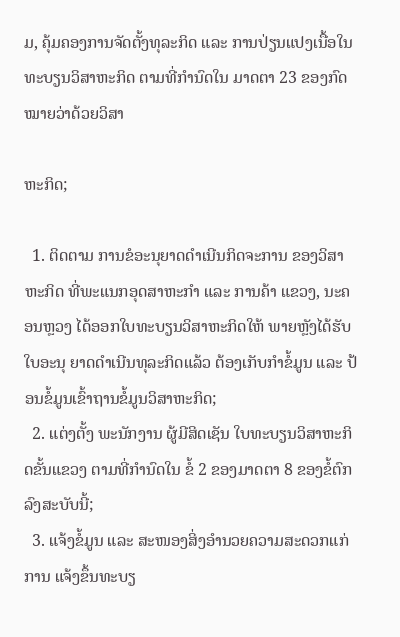ມ, ຄຸ້ມຄອງການຈັດຕັ້ງທຸລະກິດ ແລະ ການປ່ຽນແປງເນື້ອໃນທະບຽນວິສາຫະກິດ ຕາມທີ່ກຳນົດໃນ ມາດຕາ 23 ຂອງກົດໝາຍວ່າດ້ວຍວິສາ

ຫະກິດ;

  1. ຕິດຕາມ ການຂໍອະນຸຍາດດຳເນີນກິດຈະການ ຂອງວິສາຫະກິດ ທີ່ພະແນກອຸດສາຫະກຳ ແລະ ການຄ້າ ແຂວງ, ນະຄອນຫຼວງ ໄດ້ອອກໃບທະບຽນວິສາຫະກິດໃຫ້ ພາຍຫຼັງໄດ້ຮັບໃບອະນຸ ຍາດດຳເນີນທຸລະກິດແລ້ວ ຕ້ອງເກັບກຳຂໍ້ມູນ ແລະ ປ້ອນຂໍ້ມູນເຂົ້າຖານຂໍ້ມູນວິສາຫະກິດ;
  2. ແຕ່ງຕັ້ງ ພະນັກງານ ຜູ້ມີສິດເຊັນ ໃບທະບຽນວິສາຫະກິດຂັ້ນແຂວງ ຕາມທີ່ກຳນົດໃນ ຂໍ້ 2 ຂອງມາດຕາ 8 ຂອງຂໍ້ຕົກລົງສະບັບນີ້;
  3. ແຈ້ງຂໍ້ມູນ ແລະ ສະໜອງສິ່ງອຳນວຍຄວາມສະດວກແກ່ການ ແຈ້ງຂຶ້ນທະບຽ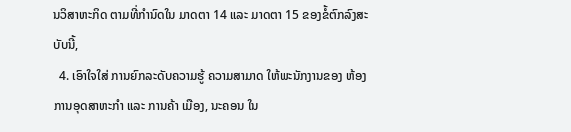ນວິສາຫະກິດ ຕາມທີ່ກຳນົດໃນ ມາດຕາ 14 ແລະ ມາດຕາ 15 ຂອງຂໍ້ຕົກລົງສະບັບນີ້,
  4. ເອົາໃຈໃສ່ ການຍົກລະດັບຄວາມຮູ້ ຄວາມສາມາດ ໃຫ້ພະນັກງານຂອງ ຫ້ອງການອຸດສາຫະກໍາ ແລະ ການຄ້າ ເມືອງ, ນະຄອນ ໃນ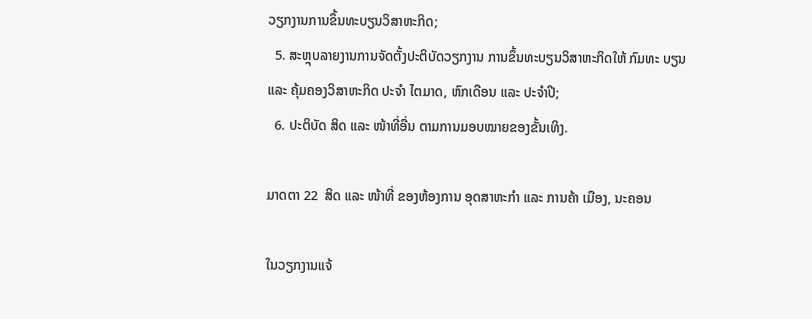ວຽກງານການຂຶ້ນທະບຽນວິສາຫະກິດ;
  5. ສະຫຼຸບລາຍງານການຈັດຕັ້ງປະຕິບັດວຽກງານ ການຂຶ້ນທະບຽນວິສາຫະກິດໃຫ້ ກົມທະ ບຽນ ແລະ ຄຸ້ມຄອງວິສາຫະກິດ ປະຈໍາ ໄຕມາດ, ຫົກເດືອນ ແລະ ປະຈໍາປີ;
  6. ປະຕິບັດ ສິດ ແລະ ໜ້າທີ່ອື່ນ ຕາມການມອບໝາຍຂອງຂັ້ນເທິງ.

ມາດຕາ 22  ສິດ ແລະ ໜ້າທີ່ ຂອງຫ້ອງການ ອຸດສາຫະກໍາ ແລະ ການຄ້າ ເມືອງ, ນະຄອນ

ໃນວຽກງານແຈ້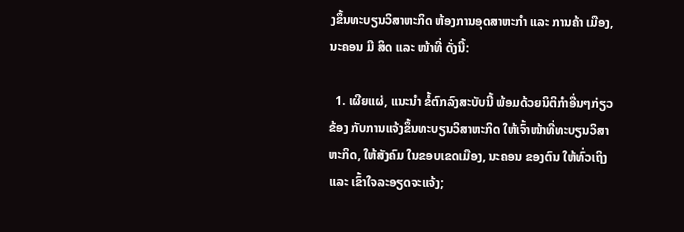ງຂຶ້ນທະບຽນວິສາຫະກິດ ຫ້ອງການອຸດສາຫະກຳ ແລະ ການຄ້າ ເມືອງ, ນະຄອນ ມີ ສິດ ແລະ ໜ້າທີ່ ດັ່ງນີ້:

  1. ເຜີຍແຜ່, ແນະນໍາ ຂໍ້ຕົກລົງສະບັບນີ້ ພ້ອມດ້ວຍນິຕິກຳອື່ນໆກ່ຽວຂ້ອງ ກັບການແຈ້ງຂຶ້ນທະບຽນວິສາຫະກິດ ໃຫ້ເຈົ້າໜ້າທີ່ທະບຽນວິສາຫະກິດ, ໃຫ້ສັງຄົມ ໃນຂອບເຂດເມືອງ, ນະຄອນ ຂອງຕົນ ໃຫ້ທົ່ວເຖິງ ແລະ ເຂົ້າໃຈລະອຽດຈະແຈ້ງ;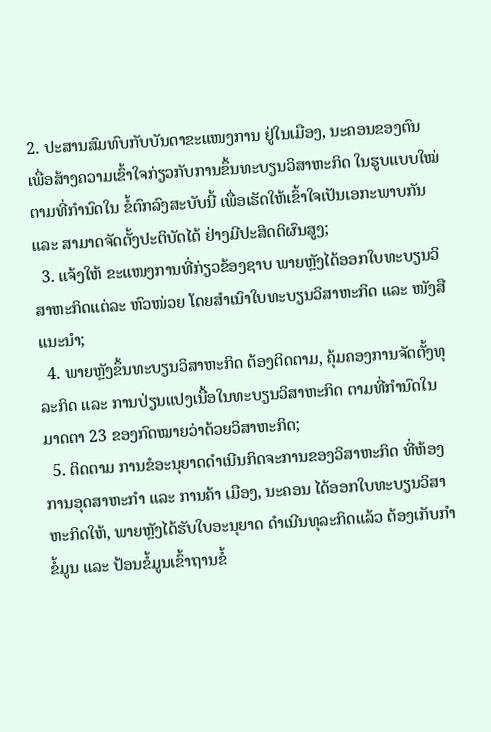2. ປະສານສົມທົບກັບບັນດາຂະແໜງການ ຢູ່ໃນເມືອງ, ນະຄອນຂອງຕົນ  ເພື່ອສ້າງຄວາມເຂົ້າໃຈກ່ຽວກັບການຂຶ້ນທະບຽນວິສາຫະກິດ ໃນຮູບແບບໃໝ່ ຕາມທີ່ກຳນົດໃນ ຂໍ້ຕົກລົງສະບັບນີ້ ເພື່ອເຮັດໃຫ້ເຂົ້າໃຈເປັນເອກະພາບກັນ ແລະ ສາມາດຈັດຕັ້ງປະຕິບັດໄດ້ ຢ່າງມີປະສິດຕິຜົນສູງ;
  3. ແຈ້ງໃຫ້ ຂະແໜງການທີ່ກ່ຽວຂ້ອງຊາບ ພາຍຫຼັງໄດ້ອອກໃບທະບຽນວິສາຫະກິດແຕ່ລະ ຫົວໜ່ວຍ ໂດຍສຳເນົາໃບທະບຽນວິສາຫະກິດ ແລະ ໜັງສືແນະນຳ;
  4. ພາຍຫຼັງຂຶ້ນທະບຽນວິສາຫະກິດ ຕ້ອງຕິດຕາມ, ຄຸ້ມຄອງການຈັດຕັ້ງທຸລະກິດ ແລະ ການປ່ຽນແປງເນື້ອໃນທະບຽນວິສາຫະກິດ ຕາມທີ່ກຳນົດໃນ ມາດຕາ 23 ຂອງກົດໝາຍວ່າດ້ວຍວິສາຫະກິດ;
  5. ຕິດຕາມ ການຂໍອະນຸຍາດດຳເນີນກິດຈະການຂອງວິສາຫະກິດ ທີ່ຫ້ອງການອຸດສາຫະກຳ ແລະ ການຄ້າ ເມືອງ, ນະຄອນ ໄດ້ອອກໃບທະບຽນວິສາຫະກິດໃຫ້, ພາຍຫຼັງໄດ້ຮັບໃບອະນຸຍາດ ດຳເນີນທຸລະກິດແລ້ວ ຕ້ອງເກັບກຳຂໍ້ມູນ ແລະ ປ້ອນຂໍ້ມູນເຂົ້າຖານຂໍ້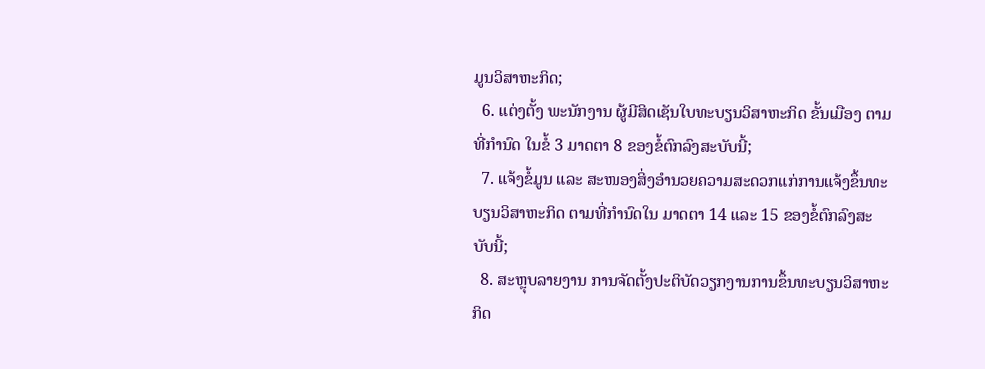ມູນວິສາຫະກິດ;
  6. ແຕ່ງຕັ້ງ ພະນັກງານ ຜູ້ມີສິດເຊັນໃບທະບຽນວິສາຫະກິດ ຂັ້ນເມືອງ ຕາມທີ່ກຳນົດ ໃນຂໍ້ 3 ມາດຕາ 8 ຂອງຂໍ້ຕົກລົງສະບັບນີ້;
  7. ແຈ້ງຂໍ້ມູນ ແລະ ສະໜອງສິ່ງອຳນວຍຄວາມສະດວກແກ່ການແຈ້ງຂຶ້ນທະບຽນວິສາຫະກິດ ຕາມທີ່ກຳນົດໃນ ມາດຕາ 14 ແລະ 15 ຂອງຂໍ້ຕົກລົງສະບັບນີ້;
  8. ສະຫຼຸບລາຍງານ ການຈັດຕັ້ງປະຕິບັດວຽກງານການຂຶ້ນທະບຽນວິສາຫະກິດ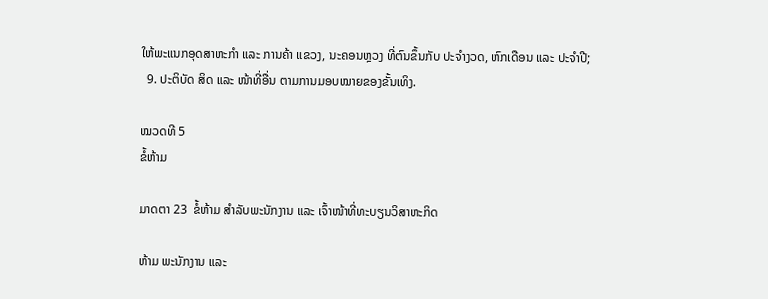ໃຫ້ພະແນກອຸດສາຫະກໍາ ແລະ ການຄ້າ ແຂວງ, ນະຄອນຫຼວງ ທີ່ຕົນຂຶ້ນກັບ ປະຈໍາງວດ, ຫົກເດືອນ ແລະ ປະຈໍາປີ;
  9. ປະຕິບັດ ສິດ ແລະ ໜ້າທີ່ອື່ນ ຕາມການມອບໝາຍຂອງຂັ້ນເທິງ.

ໝວດທີ 5
ຂໍ້ຫ້າມ

ມາດຕາ 23  ຂໍ້ຫ້າມ ສໍາລັບພະນັກງານ ແລະ ເຈົ້າໜ້າທີ່ທະບຽນວິສາຫະກິດ

ຫ້າມ ພະນັກງານ ແລະ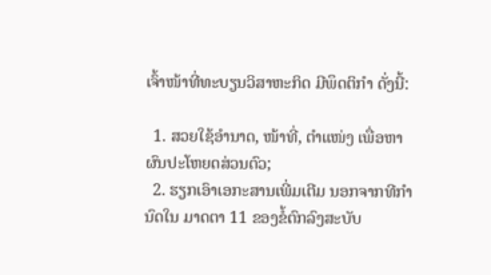ເຈົ້າໜ້າທີ່ທະບຽນວິສາຫະກິດ ມີພຶດຕິກຳ ດັ່ງນີ້:

  1. ສວຍໃຊ້ອໍານາດ, ໜ້າທີ່, ຕໍາແໜ່ງ ເພື່ອຫາຜົນປະໂຫຍດສ່ວນຕົວ;
  2. ຮຽກເອົາເອກະສານເພີ່ມເຕີມ ນອກຈາກທີກຳນົດໃນ ມາດຕາ 11 ຂອງຂໍ້ຕົກລົງສະບັບ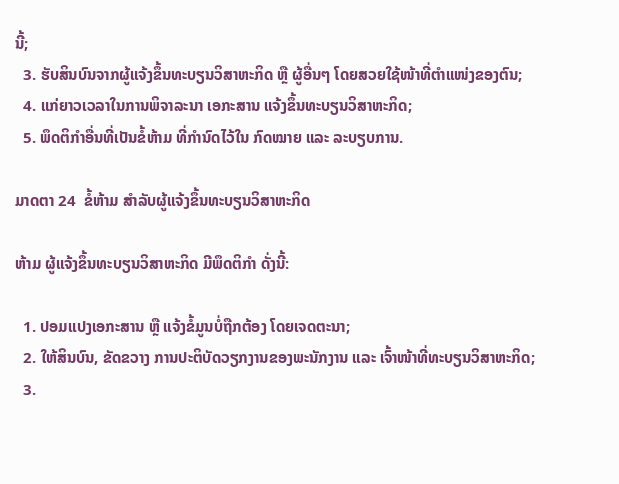ນີ້;
  3. ຮັບສິນບົນຈາກຜູ້ແຈ້ງຂຶ້ນທະບຽນວິສາຫະກິດ ຫຼື ຜູ້ອື່ນໆ ໂດຍສວຍໃຊ້ໜ້າທີ່ຕໍາແໜ່ງຂອງຕົນ;
  4. ແກ່ຍາວເວລາໃນການພິຈາລະນາ ເອກະສານ ແຈ້ງຂຶ້ນທະບຽນວິສາຫະກິດ;
  5. ພຶດຕິກຳອື່ນທີ່ເປັນຂໍ້ຫ້າມ ທີ່ກຳນົດໄວ້ໃນ ກົດໝາຍ ແລະ ລະບຽບການ.

ມາດຕາ 24  ຂໍ້ຫ້າມ ສໍາລັບຜູ້ແຈ້ງຂຶ້ນທະບຽນວິສາຫະກິດ

ຫ້າມ ຜູ້ແຈ້ງຂຶ້ນທະບຽນວິສາຫະກິດ ມີພຶດຕິກຳ ດັ່ງນີ້:

  1. ປອມແປງເອກະສານ ຫຼື ແຈ້ງຂໍ້ມູນບໍ່ຖືກຕ້ອງ ໂດຍເຈດຕະນາ;
  2. ໃຫ້ສິນບົນ, ຂັດຂວາງ ການປະຕິບັດວຽກງານຂອງພະນັກງານ ແລະ ເຈົ້າໜ້າທີ່ທະບຽນວິສາຫະກິດ;
  3.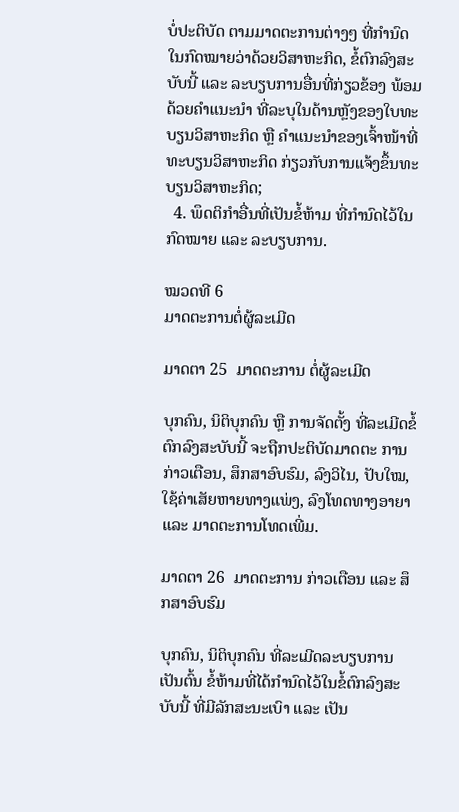ບໍ່ປະຕິບັດ ຕາມມາດຕະການຕ່າງໆ ທີ່ກຳນົດໃນກົດໝາຍວ່າດ້ວຍວິສາຫະກິດ, ຂໍ້ຕົກລົງສະບັບນີ້ ແລະ ລະບຽບການອື່ນທີ່ກ່ຽວຂ້ອງ ພ້ອມດ້ວຍຄໍາແນະນຳ ທີ່ລະບຸໃນດ້ານຫຼັງຂອງໃບທະບຽນວິສາຫະກິດ ຫຼື ຄໍາແນະນຳຂອງເຈົ້າໜ້າທີ່ທະບຽນວິສາຫະກິດ ກ່ຽວກັບການແຈ້ງຂຶ້ນທະບຽນວິສາຫະກິດ;
  4. ພຶດຕິກຳອື່ນທີ່ເປັນຂໍ້ຫ້າມ ທີ່ກຳນົດໄວ້ໃນກົດໝາຍ ແລະ ລະບຽບການ.

ໝວດທີ 6
ມາດຕະການຕໍ່ຜູ້ລະເມີດ

ມາດຕາ 25  ມາດຕະການ ຕໍ່ຜູ້ລະເມີດ

ບຸກຄົນ, ນິຕິບຸກຄົນ ຫຼື ການຈັດຕັ້ງ ທີ່ລະເມີດຂໍ້ຕົກລົງສະບັບນີ້ ຈະຖືກປະຕິບັດມາດຕະ ການກ່າວເຕືອນ, ສຶກສາອົບຮົມ, ລົງວິໄນ, ປັບໃໝ, ໃຊ້ຄ່າເສັຍຫາຍທາງແພ່ງ, ລົງໂທດທາງອາຍາ ແລະ ມາດຕະການໂທດເພີ່ມ.

ມາດຕາ 26  ມາດຕະການ ກ່າວເຕືອນ ແລະ ສຶກສາອົບຮົມ

ບຸກຄົນ, ນິຕິບຸກຄົນ ທີ່ລະເມີດລະບຽບການ ເປັນຕົ້ນ ຂໍ້ຫ້າມທີ່ໄດ້ກຳນົດໄວ້ໃນຂໍ້ຕົກລົງສະບັບນີ້ ທີ່ມີລັກສະນະເບົາ ແລະ ເປັນ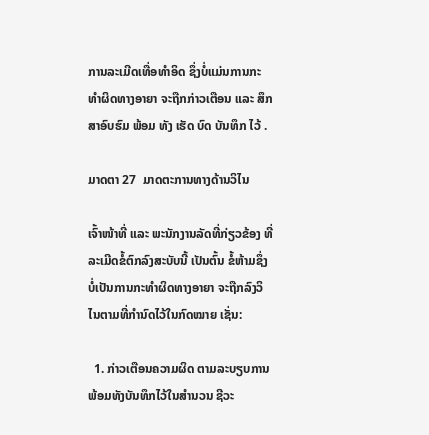ການລະເມີດເທື່ອທຳອິດ ຊຶ່ງບໍ່ແມ່ນການກະທຳຜິດທາງອາຍາ ຈະຖືກກ່າວເຕືອນ ແລະ ສຶກສາອົບຮົມ ພ້ອມ ທັງ ເຮັດ ບົດ ບັນທຶກ ໄວ້ .

ມາດຕາ 27  ມາດຕະການທາງດ້ານວິໄນ

ເຈົ້າໜ້າທີ່ ແລະ ພະນັກງານລັດທີ່ກ່ຽວຂ້ອງ ທີ່ລະເມີດຂໍ້ຕົກລົງສະບັບນີ້ ເປັນຕົ້ນ ຂໍ້ຫ້າມຊຶ່ງບໍ່ເປັນການກະທໍາຜິດທາງອາຍາ ຈະຖືກລົງວິໄນຕາມທີ່ກຳນົດໄວ້ໃນກົດໝາຍ ເຊັ່ນ:

  1. ກ່າວເຕືອນຄວາມຜິດ ຕາມລະບຽບການ ພ້ອມທັງບັນທຶກໄວ້ໃນສໍານວນ ຊີວະ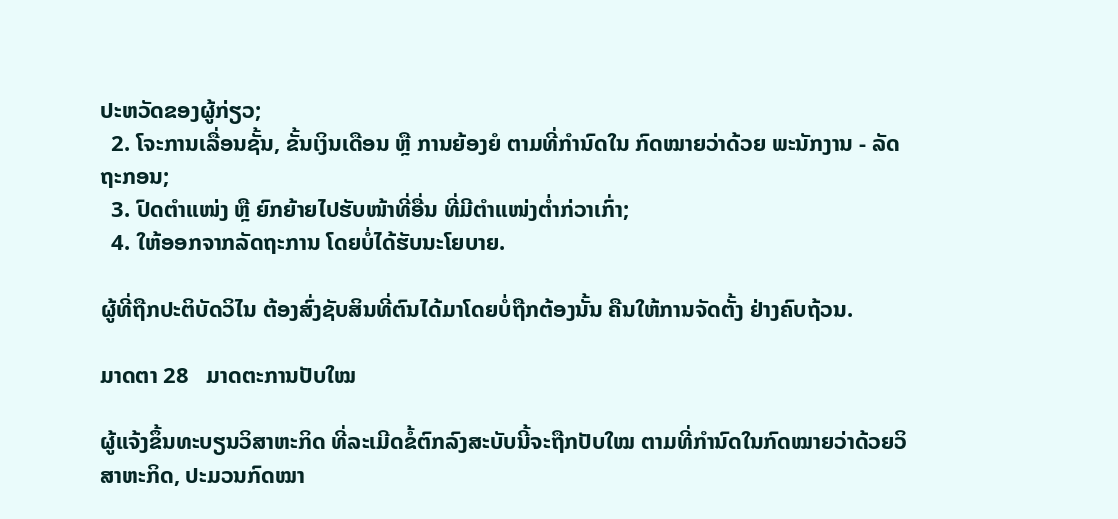ປະຫວັດຂອງຜູ້ກ່ຽວ;
  2. ໂຈະການເລື່ອນຊັ້ນ, ຂັ້ນເງິນເດືອນ ຫຼື ການຍ້ອງຍໍ ຕາມທີ່ກຳນົດໃນ ກົດໝາຍວ່າດ້ວຍ ພະນັກງານ - ລັດຖະກອນ;
  3. ປົດຕໍາແໜ່ງ ຫຼື ຍົກຍ້າຍໄປຮັບໜ້າທີ່ອື່ນ ທີ່ມີຕໍາແໜ່ງຕໍ່າກ່ວາເກົ່າ;
  4. ໃຫ້ອອກຈາກລັດຖະການ ໂດຍບໍ່ໄດ້ຮັບນະໂຍບາຍ.

ຜູ້ທີ່ຖືກປະຕິບັດວິໄນ ຕ້ອງສົ່ງຊັບສິນທີ່ຕົນໄດ້ມາໂດຍບໍ່ຖືກຕ້ອງນັ້ນ ຄືນໃຫ້ການຈັດຕັ້ງ ຢ່າງຄົບຖ້ວນ.

ມາດຕາ 28   ມາດຕະການປັບໃໝ

ຜູ້ແຈ້ງຂຶ້ນທະບຽນວິສາຫະກິດ ທີ່ລະເມີດຂໍ້ຕົກລົງສະບັບນີ້ຈະຖືກປັບໃໝ ຕາມທີ່ກຳນົດໃນກົດໝາຍວ່າດ້ວຍວິສາຫະກິດ, ປະມວນກົດໝາ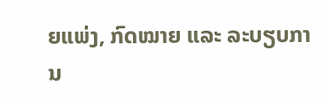ຍແພ່ງ, ກົດໝາຍ ແລະ ລະບຽບການ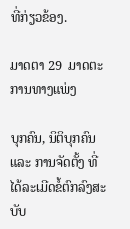ທີ່ກ່ຽວຂ້ອງ.

ມາດຕາ 29  ມາດຕະການທາງແພ່ງ

ບຸກຄົນ, ນິຕິບຸກຄົນ ແລະ ການຈັດຕັ້ງ ທີ່ໄດ້ລະເມີດຂໍ້ຕົກລົງສະບັບ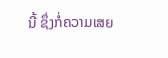ນີ້ ຊຶ່ງກໍ່ຄວາມເສຍ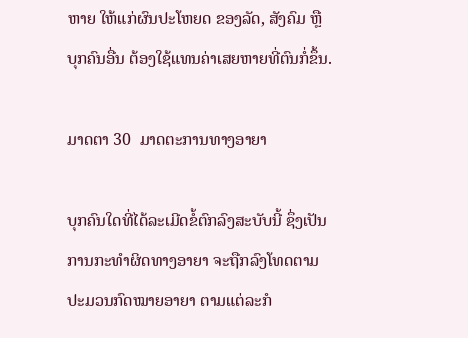ຫາຍ ໃຫ້ແກ່ຜົນປະໂຫຍດ ຂອງລັດ, ສັງຄົມ ຫຼື ບຸກຄົນອື່ນ ຕ້ອງໃຊ້ແທນຄ່າເສຍຫາຍທີ່ຕົນກໍ່ຂຶ້ນ.

ມາດຕາ 30  ມາດຕະການທາງອາຍາ

ບຸກຄົນໃດທີ່ໄດ້ລະເມີດຂໍ້ຕົກລົງສະບັບນີ້ ຊຶ່ງເປັນການກະທໍາຜິດທາງອາຍາ ຈະຖືກລົງໂທດຕາມ ປະມວນກົດໝາຍອາຍາ ຕາມແຕ່ລະກໍ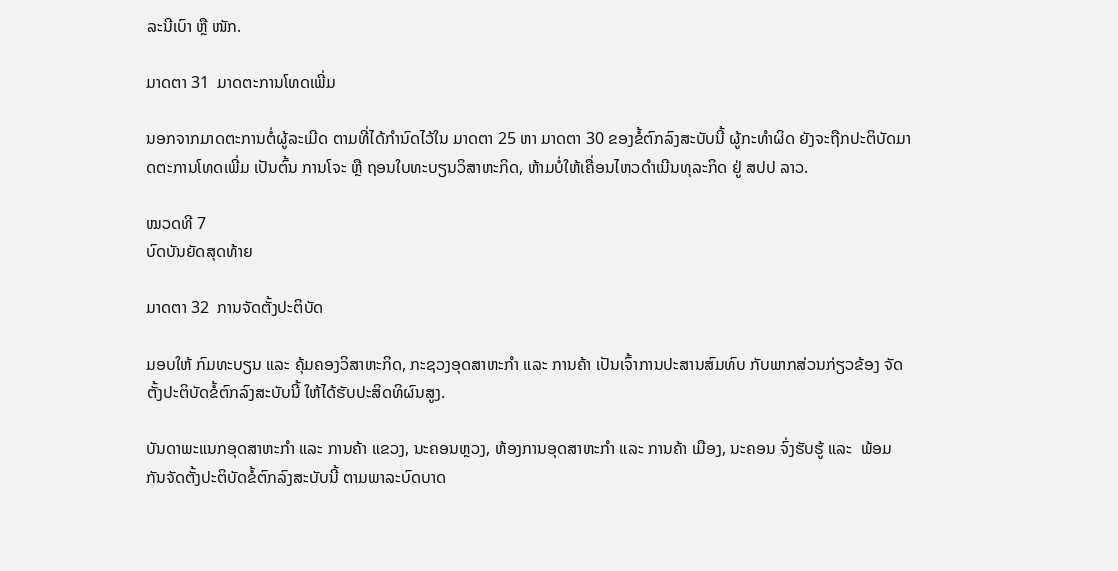ລະນີເບົາ ຫຼື ໜັກ.

ມາດຕາ 31  ມາດຕະການໂທດເພີ່ມ

ນອກຈາກມາດຕະການຕໍ່ຜູ້ລະເມີດ ຕາມທີ່ໄດ້ກໍານົດໄວ້ໃນ ມາດຕາ 25 ຫາ ມາດຕາ 30 ຂອງຂໍ້ຕົກລົງສະບັບນີ້ ຜູ້ກະທໍາຜິດ ຍັງຈະຖືກປະຕິບັດມາດຕະການໂທດເພີ່ມ ເປັນຕົ້ນ ການໂຈະ ຫຼື ຖອນໃບທະບຽນວິສາຫະກິດ, ຫ້າມບໍ່ໃຫ້ເຄື່ອນໄຫວດຳເນີນທຸລະກິດ ຢູ່ ສປປ ລາວ.

ໝວດທີ 7
ບົດບັນຍັດສຸດທ້າຍ

ມາດຕາ 32  ການຈັດຕັ້ງປະຕິບັດ

ມອບໃຫ້ ກົມທະບຽນ ແລະ ຄຸ້ມຄອງວິສາຫະກິດ, ກະຊວງອຸດສາຫະກໍາ ແລະ ການຄ້າ ເປັນເຈົ້າການປະສານສົມທົບ ກັບພາກສ່ວນກ່ຽວຂ້ອງ ຈັດຕັ້ງປະຕິບັດຂໍ້ຕົກລົງສະບັບນີ້ ໃຫ້ໄດ້ຮັບປະສິດທິຜົນສູງ.

ບັນດາພະແນກອຸດສາຫະກໍາ ແລະ ການຄ້າ ແຂວງ, ນະຄອນຫຼວງ, ຫ້ອງການອຸດສາຫະກໍາ ແລະ ການຄ້າ ເມືອງ, ນະຄອນ ຈົ່ງຮັບຮູ້ ແລະ  ພ້ອມກັນຈັດຕັ້ງປະຕິບັດຂໍ້ຕົກລົງສະບັບນີ້ ຕາມພາລະບົດບາດ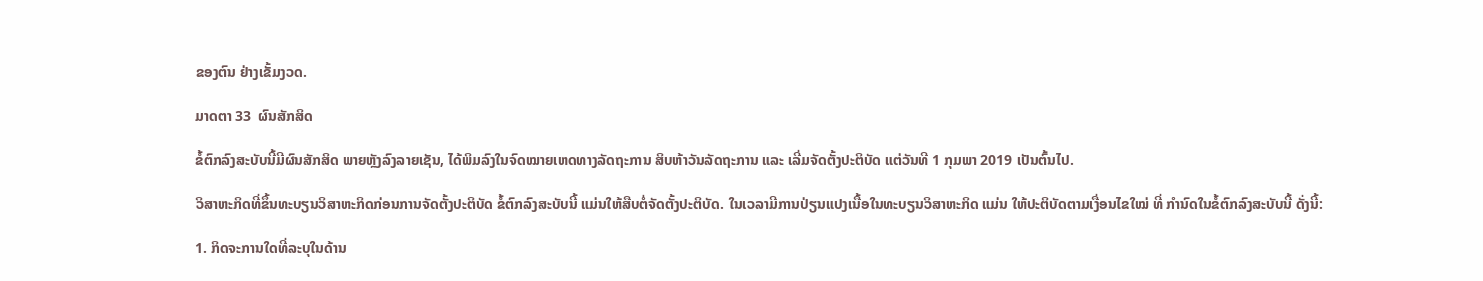ຂອງຕົນ ຢ່າງເຂັ້ມງວດ.

ມາດຕາ 33  ຜົນສັກສິດ

ຂໍ້ຕົກລົງສະບັບນີ້ມີຜົນສັກສິດ ພາຍຫຼັງລົງລາຍເຊັນ, ໄດ້ພິມລົງໃນຈົດໝາຍເຫດທາງລັດຖະການ ສິບຫ້າວັນລັດຖະການ ແລະ ເລີ່ມຈັດຕັ້ງປະຕິບັດ ແຕ່ວັນທີ 1 ກຸມພາ 2019 ເປັນຕົ້ນໄປ.

ວິສາຫະກິດທີ່ຂຶ້ນທະບຽນວິສາຫະກິດກ່ອນການຈັດຕັ້ງປະຕິບັດ ຂໍ້ຕົກລົງສະບັບນີ້ ແມ່ນໃຫ້ສືບຕໍ່ຈັດຕັ້ງປະຕິບັດ. ໃນເວລາມີການປ່ຽນແປງເນື້ອໃນທະບຽນວິສາຫະກິດ ແມ່ນ ໃຫ້ປະຕິບັດຕາມເງື່ອນໄຂໃໝ່ ທີ່ ກຳນົດໃນຂໍ້ຕົກລົງສະບັບນີ້ ດັ່ງນີ້:

1. ກິດຈະການໃດທີ່ລະບຸໃນດ້ານ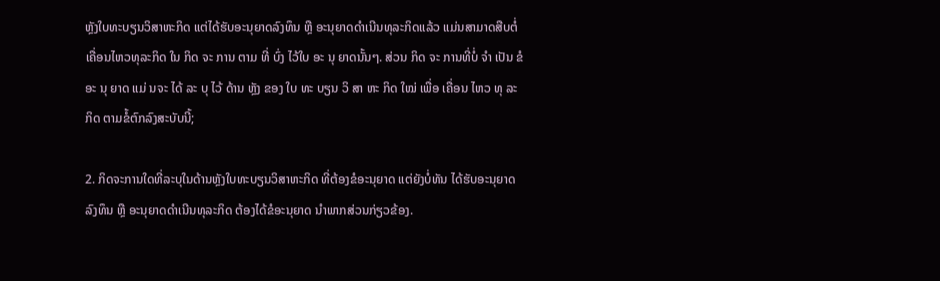ຫຼັງໃບທະບຽນວິສາຫະກິດ ແຕ່ໄດ້ຮັບອະນຸຍາດລົງທຶນ ຫຼື ອະນຸຍາດດໍາເນີນທຸລະກິດແລ້ວ ແມ່ນສາມາດສືບຕໍ່ເຄື່ອນໄຫວທຸລະກິດ ໃນ ກິດ ຈະ ການ ຕາມ ທີ່ ບົ່ງ ໄວ້ໃບ ອະ ນຸ ຍາດນັ້ນໆ. ສ່ວນ ກິດ ຈະ ການທີ່ບໍ່ ຈຳ ເປັນ ຂໍ ອະ ນຸ ຍາດ ແມ່ ນຈະ ໄດ້ ລະ ບຸ ໄວ້ ດ້ານ ຫຼັງ ຂອງ ໃບ ທະ ບຽນ ວິ ສາ ຫະ ກິດ ໃໝ່ ເພື່ອ ເຄື່ອນ ໄຫວ ທຸ ລະ ກິດ ຕາມຂໍ້ຕົກລົງສະບັບນີ້;

2. ກິດຈະການໃດທີ່ລະບຸໃນດ້ານຫຼັງໃບທະບຽນວິສາຫະກິດ ທີ່ຕ້ອງຂໍອະນຸຍາດ ແຕ່ຍັງບໍ່ທັນ ໄດ້ຮັບອະນຸຍາດລົງທຶນ ຫຼື ອະນຸຍາດດໍາເນີນທຸລະກິດ ຕ້ອງໄດ້ຂໍອະນຸຍາດ ນໍາພາກສ່ວນກ່ຽວຂ້ອງ.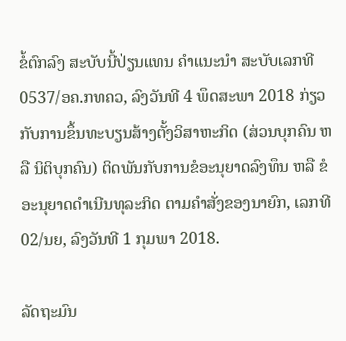ຂໍ້ຕົກລົງ ສະບັບນີ້ປ່ຽນແທນ ຄໍາແນະນຳ ສະບັບເລກທີ 0537/ອຄ.ກທຄວ, ລົງວັນທີ 4 ພຶດສະພາ 2018 ກ່ຽວກັບການຂຶ້ນທະບຽນສ້າງຕັ້ງວິສາຫະກິດ (ສ່ວນບຸກຄົນ ຫລື ນິຕິບຸກຄົນ) ຕິດພັນກັບການຂໍອະນຸຍາດລົງທຶນ ຫລື ຂໍອະນຸຍາດດໍາເນີນທຸລະກິດ ຕາມຄໍາສັ່ງຂອງນາຍົກ, ເລກທີ 02/ນຍ, ລົງວັນທີ 1 ກຸມພາ 2018.

ລັດຖະມົນ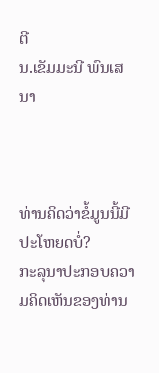ຕີ
ນ.ເຂັມມະນີ ພົນເສນາ



ທ່ານຄິດວ່າຂໍ້ມູນນີ້ມີປະໂຫຍດບໍ່?
ກະລຸນາປະກອບຄວາມຄິດເຫັນຂອງທ່ານ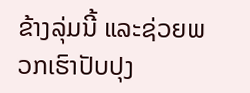ຂ້າງລຸ່ມນີ້ ແລະຊ່ວຍພວກເຮົາປັບປຸງ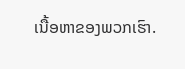ເນື້ອຫາຂອງພວກເຮົາ.